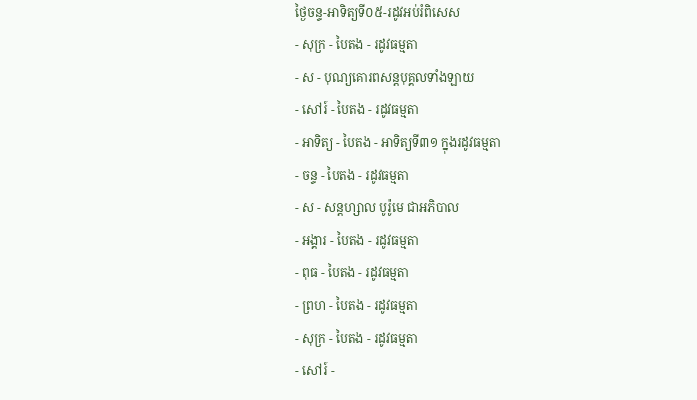ថ្ងៃចន្ទ-អាទិត្យទី០៥-រដូវអប់រំពិសេស
- សុក្រ - បៃតង - រដូវធម្មតា
- ស - បុណ្យគោរពសន្ដបុគ្គលទាំងឡាយ
- សៅរ៍ - បៃតង - រដូវធម្មតា
- អាទិត្យ - បៃតង - អាទិត្យទី៣១ ក្នុងរដូវធម្មតា
- ចន្ទ - បៃតង - រដូវធម្មតា
- ស - សន្ដហ្សាល បូរ៉ូមេ ជាអភិបាល
- អង្គារ - បៃតង - រដូវធម្មតា
- ពុធ - បៃតង - រដូវធម្មតា
- ព្រហ - បៃតង - រដូវធម្មតា
- សុក្រ - បៃតង - រដូវធម្មតា
- សៅរ៍ -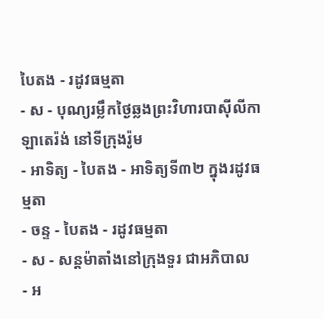បៃតង - រដូវធម្មតា
- ស - បុណ្យរម្លឹកថ្ងៃឆ្លងព្រះវិហារបាស៊ីលីកាឡាតេរ៉ង់ នៅទីក្រុងរ៉ូម
- អាទិត្យ - បៃតង - អាទិត្យទី៣២ ក្នុងរដូវធម្មតា
- ចន្ទ - បៃតង - រដូវធម្មតា
- ស - សន្ដម៉ាតាំងនៅក្រុងទួរ ជាអភិបាល
- អ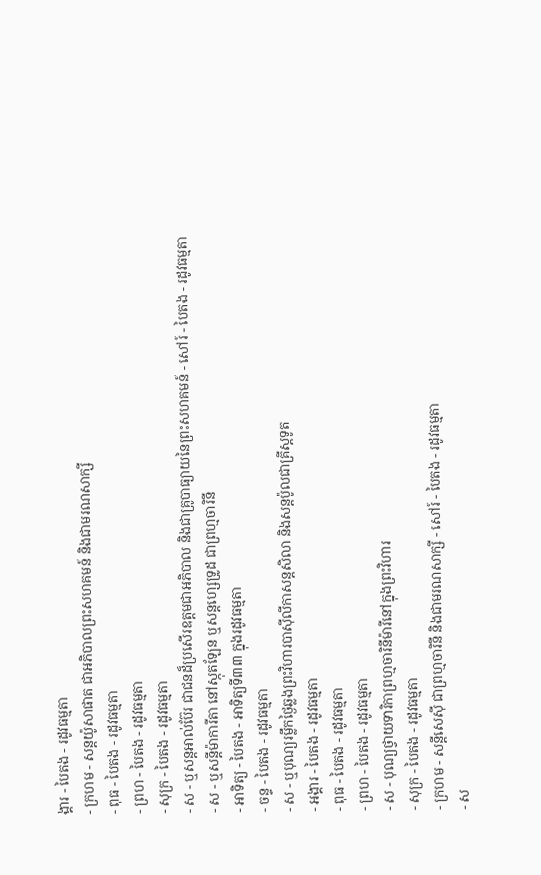ង្គារ - បៃតង - រដូវធម្មតា
- ក្រហម - សន្ដយ៉ូសាផាត ជាអភិបាលព្រះសហគមន៍ និងជាមរណសាក្សី
- ពុធ - បៃតង - រដូវធម្មតា
- ព្រហ - បៃតង - រដូវធម្មតា
- សុក្រ - បៃតង - រដូវធម្មតា
- ស - ឬសន្ដអាល់ប៊ែរ ជាជនដ៏ប្រសើរឧត្ដមជាអភិបាល និងជាគ្រូបាធ្យាយនៃព្រះសហគមន៍ - សៅរ៍ - បៃតង - រដូវធម្មតា
- ស - ឬសន្ដីម៉ាការីតា នៅស្កុតឡែន ឬសន្ដហ្សេទ្រូដ ជាព្រហ្មចារិនី
- អាទិត្យ - បៃតង - អាទិត្យទី៣៣ ក្នុងរដូវធម្មតា
- ចន្ទ - បៃតង - រដូវធម្មតា
- ស - ឬបុណ្យរម្លឹកថ្ងៃឆ្លងព្រះវិហារបាស៊ីលីកាសន្ដសិលា និងសន្ដប៉ូលជាគ្រីស្ដទូត
- អង្គារ - បៃតង - រដូវធម្មតា
- ពុធ - បៃតង - រដូវធម្មតា
- ព្រហ - បៃតង - រដូវធម្មតា
- ស - បុណ្យថ្វាយទារិកាព្រហ្មចារិនីម៉ារីនៅក្នុងព្រះវិហារ
- សុក្រ - បៃតង - រដូវធម្មតា
- ក្រហម - សន្ដីសេស៊ី ជាព្រហ្មចារិនី និងជាមរណសាក្សី - សៅរ៍ - បៃតង - រដូវធម្មតា
- ស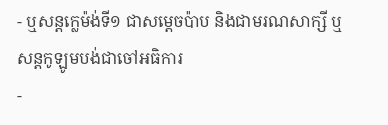- ឬសន្ដក្លេម៉ង់ទី១ ជាសម្ដេចប៉ាប និងជាមរណសាក្សី ឬសន្ដកូឡូមបង់ជាចៅអធិការ
-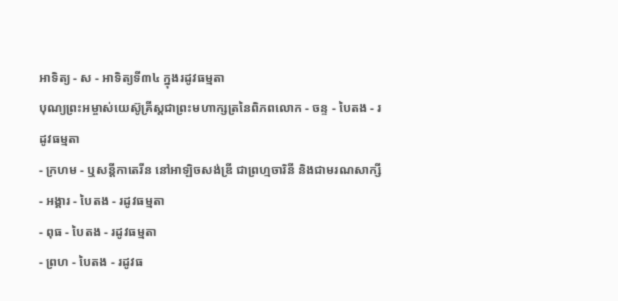អាទិត្យ - ស - អាទិត្យទី៣៤ ក្នុងរដូវធម្មតា
បុណ្យព្រះអម្ចាស់យេស៊ូគ្រីស្ដជាព្រះមហាក្សត្រនៃពិភពលោក - ចន្ទ - បៃតង - រដូវធម្មតា
- ក្រហម - ឬសន្ដីកាតេរីន នៅអាឡិចសង់ឌ្រី ជាព្រហ្មចារិនី និងជាមរណសាក្សី
- អង្គារ - បៃតង - រដូវធម្មតា
- ពុធ - បៃតង - រដូវធម្មតា
- ព្រហ - បៃតង - រដូវធ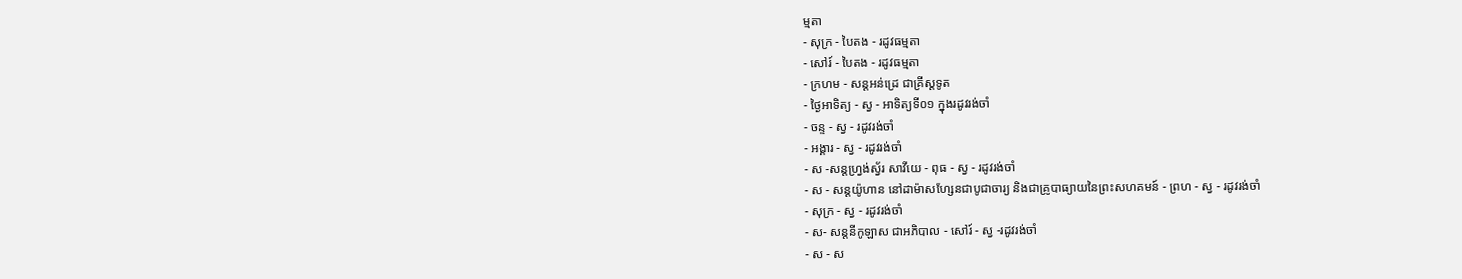ម្មតា
- សុក្រ - បៃតង - រដូវធម្មតា
- សៅរ៍ - បៃតង - រដូវធម្មតា
- ក្រហម - សន្ដអន់ដ្រេ ជាគ្រីស្ដទូត
- ថ្ងៃអាទិត្យ - ស្វ - អាទិត្យទី០១ ក្នុងរដូវរង់ចាំ
- ចន្ទ - ស្វ - រដូវរង់ចាំ
- អង្គារ - ស្វ - រដូវរង់ចាំ
- ស -សន្ដហ្វ្រង់ស្វ័រ សាវីយេ - ពុធ - ស្វ - រដូវរង់ចាំ
- ស - សន្ដយ៉ូហាន នៅដាម៉ាសហ្សែនជាបូជាចារ្យ និងជាគ្រូបាធ្យាយនៃព្រះសហគមន៍ - ព្រហ - ស្វ - រដូវរង់ចាំ
- សុក្រ - ស្វ - រដូវរង់ចាំ
- ស- សន្ដនីកូឡាស ជាអភិបាល - សៅរ៍ - ស្វ -រដូវរង់ចាំ
- ស - ស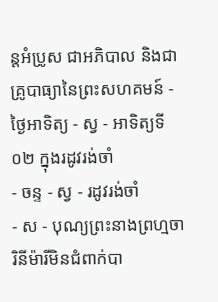ន្ដអំប្រូស ជាអភិបាល និងជាគ្រូបាធ្យានៃព្រះសហគមន៍ - ថ្ងៃអាទិត្យ - ស្វ - អាទិត្យទី០២ ក្នុងរដូវរង់ចាំ
- ចន្ទ - ស្វ - រដូវរង់ចាំ
- ស - បុណ្យព្រះនាងព្រហ្មចារិនីម៉ារីមិនជំពាក់បា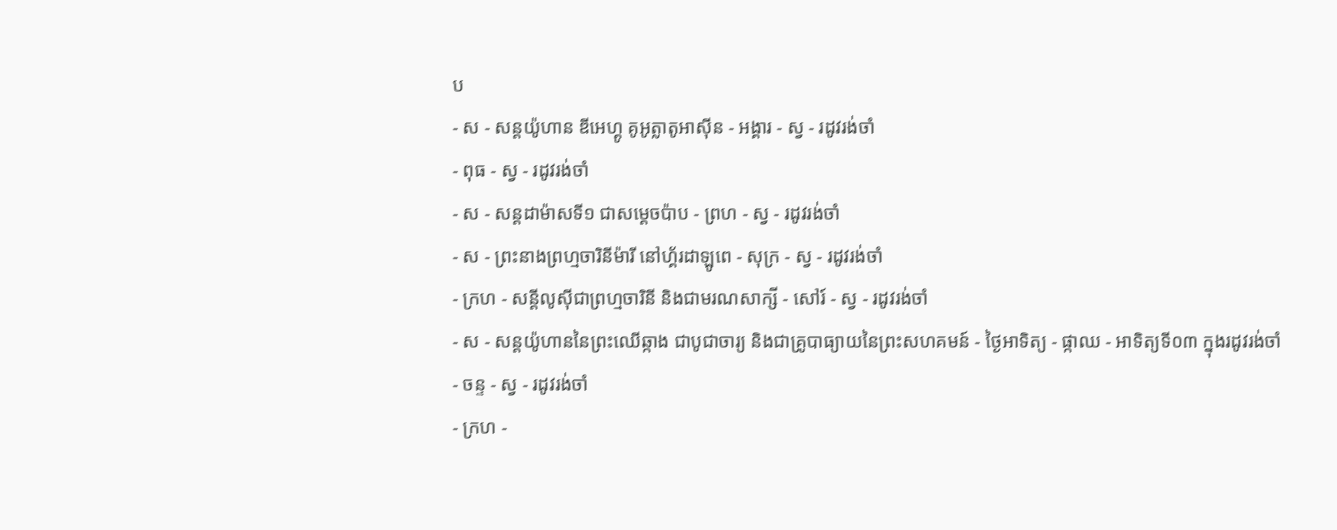ប
- ស - សន្ដយ៉ូហាន ឌីអេហ្គូ គូអូត្លាតូអាស៊ីន - អង្គារ - ស្វ - រដូវរង់ចាំ
- ពុធ - ស្វ - រដូវរង់ចាំ
- ស - សន្ដដាម៉ាសទី១ ជាសម្ដេចប៉ាប - ព្រហ - ស្វ - រដូវរង់ចាំ
- ស - ព្រះនាងព្រហ្មចារិនីម៉ារី នៅហ្គ័រដាឡូពេ - សុក្រ - ស្វ - រដូវរង់ចាំ
- ក្រហ - សន្ដីលូស៊ីជាព្រហ្មចារិនី និងជាមរណសាក្សី - សៅរ៍ - ស្វ - រដូវរង់ចាំ
- ស - សន្ដយ៉ូហាននៃព្រះឈើឆ្កាង ជាបូជាចារ្យ និងជាគ្រូបាធ្យាយនៃព្រះសហគមន៍ - ថ្ងៃអាទិត្យ - ផ្កាឈ - អាទិត្យទី០៣ ក្នុងរដូវរង់ចាំ
- ចន្ទ - ស្វ - រដូវរង់ចាំ
- ក្រហ -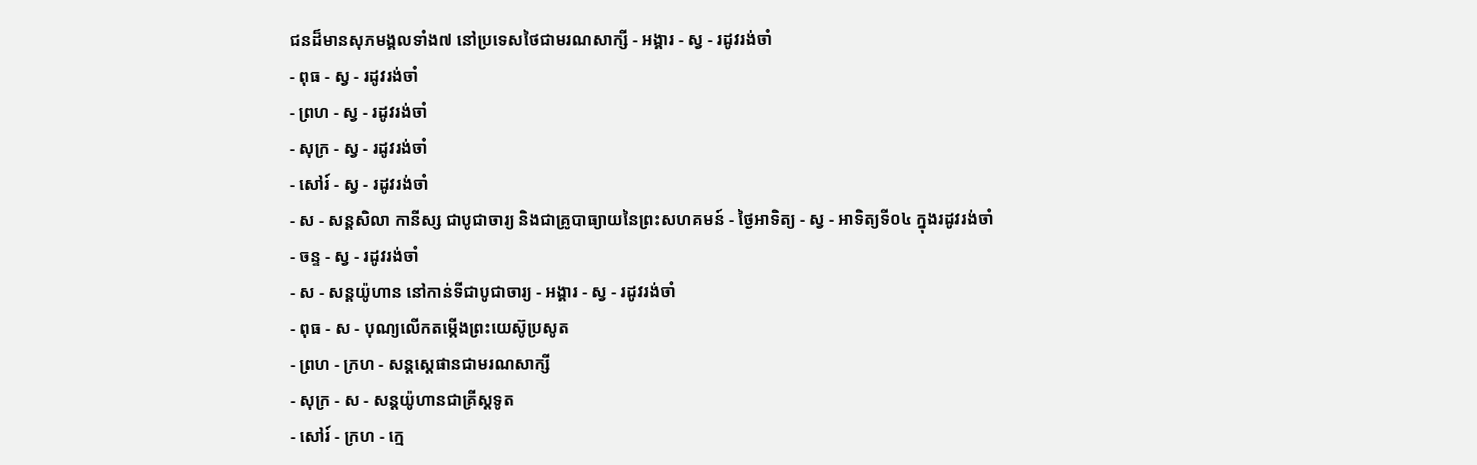ជនដ៏មានសុភមង្គលទាំង៧ នៅប្រទេសថៃជាមរណសាក្សី - អង្គារ - ស្វ - រដូវរង់ចាំ
- ពុធ - ស្វ - រដូវរង់ចាំ
- ព្រហ - ស្វ - រដូវរង់ចាំ
- សុក្រ - ស្វ - រដូវរង់ចាំ
- សៅរ៍ - ស្វ - រដូវរង់ចាំ
- ស - សន្ដសិលា កានីស្ស ជាបូជាចារ្យ និងជាគ្រូបាធ្យាយនៃព្រះសហគមន៍ - ថ្ងៃអាទិត្យ - ស្វ - អាទិត្យទី០៤ ក្នុងរដូវរង់ចាំ
- ចន្ទ - ស្វ - រដូវរង់ចាំ
- ស - សន្ដយ៉ូហាន នៅកាន់ទីជាបូជាចារ្យ - អង្គារ - ស្វ - រដូវរង់ចាំ
- ពុធ - ស - បុណ្យលើកតម្កើងព្រះយេស៊ូប្រសូត
- ព្រហ - ក្រហ - សន្តស្តេផានជាមរណសាក្សី
- សុក្រ - ស - សន្តយ៉ូហានជាគ្រីស្តទូត
- សៅរ៍ - ក្រហ - ក្មេ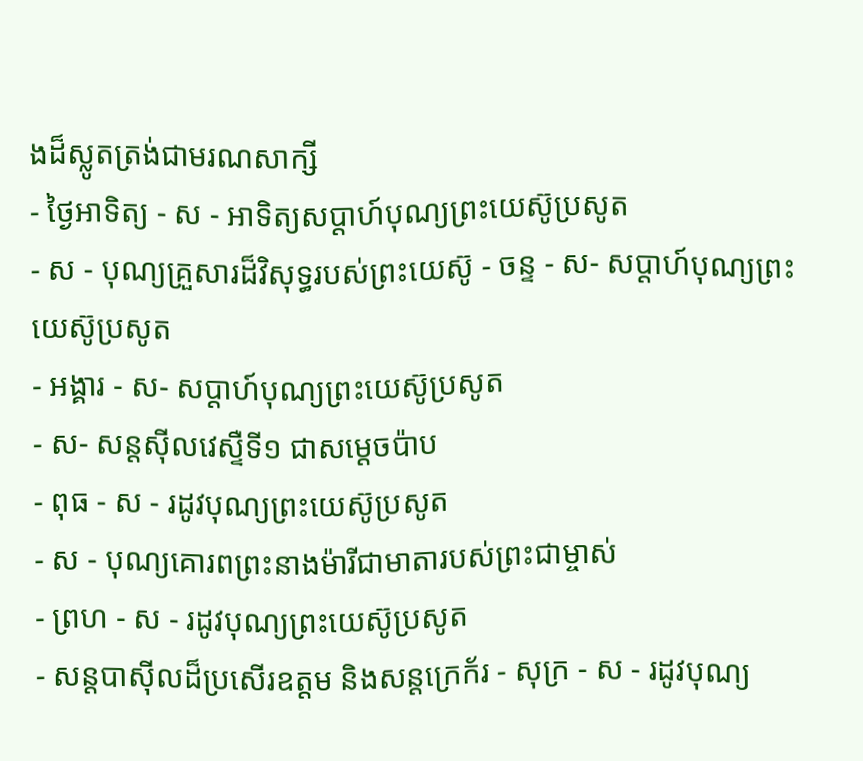ងដ៏ស្លូតត្រង់ជាមរណសាក្សី
- ថ្ងៃអាទិត្យ - ស - អាទិត្យសប្ដាហ៍បុណ្យព្រះយេស៊ូប្រសូត
- ស - បុណ្យគ្រួសារដ៏វិសុទ្ធរបស់ព្រះយេស៊ូ - ចន្ទ - ស- សប្ដាហ៍បុណ្យព្រះយេស៊ូប្រសូត
- អង្គារ - ស- សប្ដាហ៍បុណ្យព្រះយេស៊ូប្រសូត
- ស- សន្ដស៊ីលវេស្ទឺទី១ ជាសម្ដេចប៉ាប
- ពុធ - ស - រដូវបុណ្យព្រះយេស៊ូប្រសូត
- ស - បុណ្យគោរពព្រះនាងម៉ារីជាមាតារបស់ព្រះជាម្ចាស់
- ព្រហ - ស - រដូវបុណ្យព្រះយេស៊ូប្រសូត
- សន្ដបាស៊ីលដ៏ប្រសើរឧត្ដម និងសន្ដក្រេក័រ - សុក្រ - ស - រដូវបុណ្យ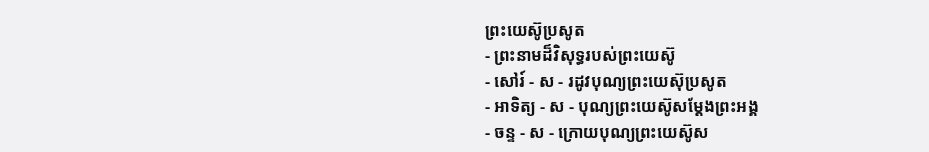ព្រះយេស៊ូប្រសូត
- ព្រះនាមដ៏វិសុទ្ធរបស់ព្រះយេស៊ូ
- សៅរ៍ - ស - រដូវបុណ្យព្រះយេស៊ុប្រសូត
- អាទិត្យ - ស - បុណ្យព្រះយេស៊ូសម្ដែងព្រះអង្គ
- ចន្ទ - ស - ក្រោយបុណ្យព្រះយេស៊ូស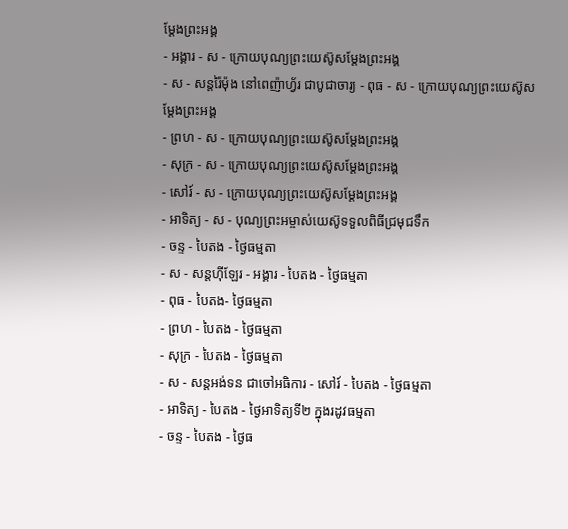ម្ដែងព្រះអង្គ
- អង្គារ - ស - ក្រោយបុណ្យព្រះយេស៊ូសម្ដែងព្រះអង្គ
- ស - សន្ដរ៉ៃម៉ុង នៅពេញ៉ាហ្វ័រ ជាបូជាចារ្យ - ពុធ - ស - ក្រោយបុណ្យព្រះយេស៊ូសម្ដែងព្រះអង្គ
- ព្រហ - ស - ក្រោយបុណ្យព្រះយេស៊ូសម្ដែងព្រះអង្គ
- សុក្រ - ស - ក្រោយបុណ្យព្រះយេស៊ូសម្ដែងព្រះអង្គ
- សៅរ៍ - ស - ក្រោយបុណ្យព្រះយេស៊ូសម្ដែងព្រះអង្គ
- អាទិត្យ - ស - បុណ្យព្រះអម្ចាស់យេស៊ូទទួលពិធីជ្រមុជទឹក
- ចន្ទ - បៃតង - ថ្ងៃធម្មតា
- ស - សន្ដហ៊ីឡែរ - អង្គារ - បៃតង - ថ្ងៃធម្មតា
- ពុធ - បៃតង- ថ្ងៃធម្មតា
- ព្រហ - បៃតង - ថ្ងៃធម្មតា
- សុក្រ - បៃតង - ថ្ងៃធម្មតា
- ស - សន្ដអង់ទន ជាចៅអធិការ - សៅរ៍ - បៃតង - ថ្ងៃធម្មតា
- អាទិត្យ - បៃតង - ថ្ងៃអាទិត្យទី២ ក្នុងរដូវធម្មតា
- ចន្ទ - បៃតង - ថ្ងៃធ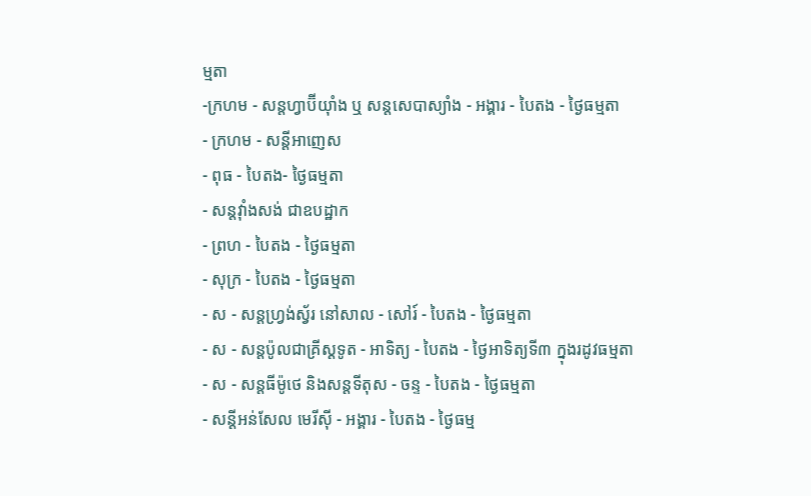ម្មតា
-ក្រហម - សន្ដហ្វាប៊ីយ៉ាំង ឬ សន្ដសេបាស្យាំង - អង្គារ - បៃតង - ថ្ងៃធម្មតា
- ក្រហម - សន្ដីអាញេស
- ពុធ - បៃតង- ថ្ងៃធម្មតា
- សន្ដវ៉ាំងសង់ ជាឧបដ្ឋាក
- ព្រហ - បៃតង - ថ្ងៃធម្មតា
- សុក្រ - បៃតង - ថ្ងៃធម្មតា
- ស - សន្ដហ្វ្រង់ស្វ័រ នៅសាល - សៅរ៍ - បៃតង - ថ្ងៃធម្មតា
- ស - សន្ដប៉ូលជាគ្រីស្ដទូត - អាទិត្យ - បៃតង - ថ្ងៃអាទិត្យទី៣ ក្នុងរដូវធម្មតា
- ស - សន្ដធីម៉ូថេ និងសន្ដទីតុស - ចន្ទ - បៃតង - ថ្ងៃធម្មតា
- សន្ដីអន់សែល មេរីស៊ី - អង្គារ - បៃតង - ថ្ងៃធម្ម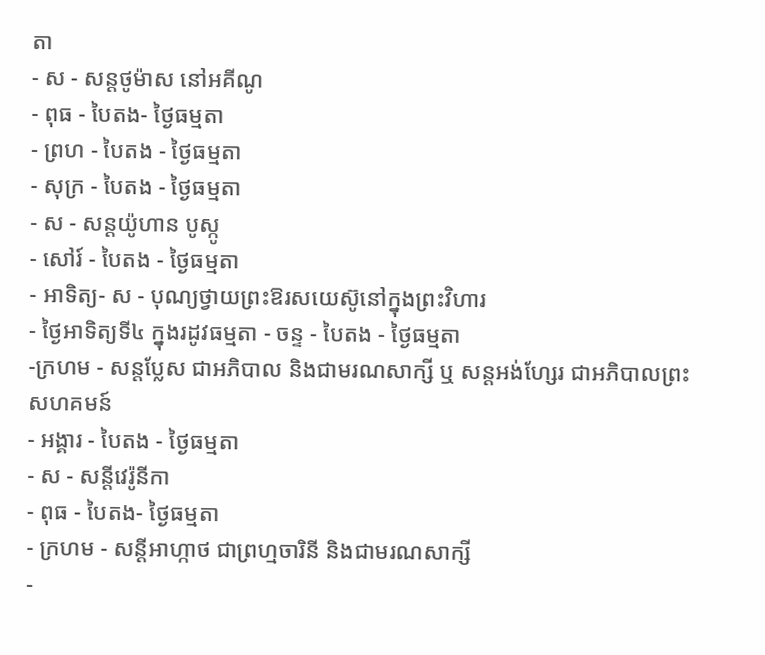តា
- ស - សន្ដថូម៉ាស នៅអគីណូ
- ពុធ - បៃតង- ថ្ងៃធម្មតា
- ព្រហ - បៃតង - ថ្ងៃធម្មតា
- សុក្រ - បៃតង - ថ្ងៃធម្មតា
- ស - សន្ដយ៉ូហាន បូស្កូ
- សៅរ៍ - បៃតង - ថ្ងៃធម្មតា
- អាទិត្យ- ស - បុណ្យថ្វាយព្រះឱរសយេស៊ូនៅក្នុងព្រះវិហារ
- ថ្ងៃអាទិត្យទី៤ ក្នុងរដូវធម្មតា - ចន្ទ - បៃតង - ថ្ងៃធម្មតា
-ក្រហម - សន្ដប្លែស ជាអភិបាល និងជាមរណសាក្សី ឬ សន្ដអង់ហ្សែរ ជាអភិបាលព្រះសហគមន៍
- អង្គារ - បៃតង - ថ្ងៃធម្មតា
- ស - សន្ដីវេរ៉ូនីកា
- ពុធ - បៃតង- ថ្ងៃធម្មតា
- ក្រហម - សន្ដីអាហ្កាថ ជាព្រហ្មចារិនី និងជាមរណសាក្សី
-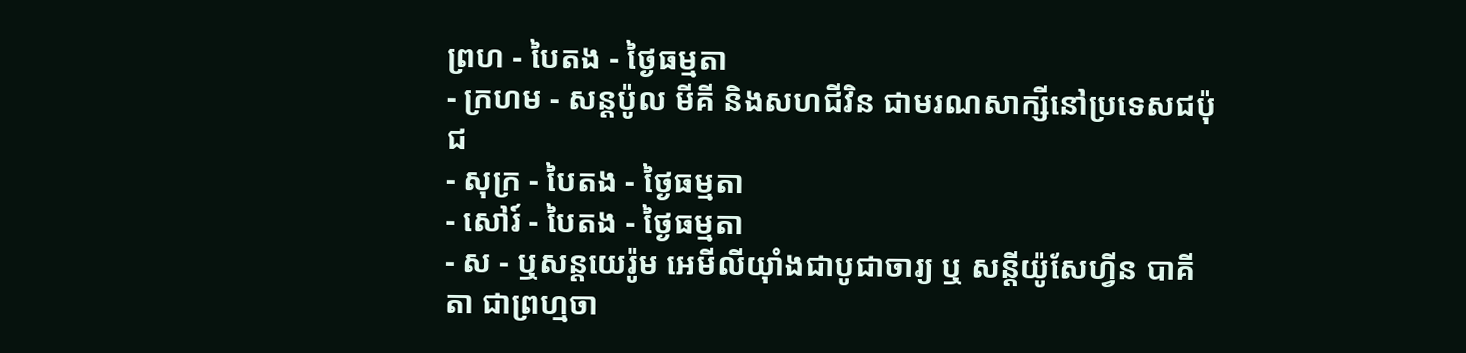ព្រហ - បៃតង - ថ្ងៃធម្មតា
- ក្រហម - សន្ដប៉ូល មីគី និងសហជីវិន ជាមរណសាក្សីនៅប្រទេសជប៉ុជ
- សុក្រ - បៃតង - ថ្ងៃធម្មតា
- សៅរ៍ - បៃតង - ថ្ងៃធម្មតា
- ស - ឬសន្ដយេរ៉ូម អេមីលីយ៉ាំងជាបូជាចារ្យ ឬ សន្ដីយ៉ូសែហ្វីន បាគីតា ជាព្រហ្មចា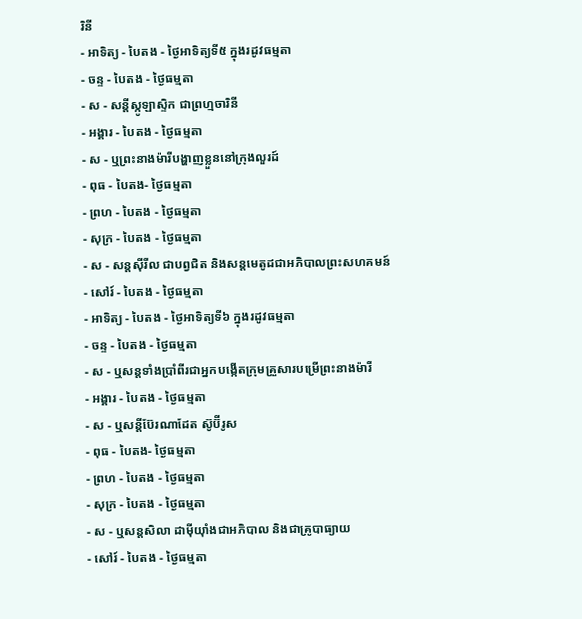រិនី
- អាទិត្យ - បៃតង - ថ្ងៃអាទិត្យទី៥ ក្នុងរដូវធម្មតា
- ចន្ទ - បៃតង - ថ្ងៃធម្មតា
- ស - សន្ដីស្កូឡាស្ទិក ជាព្រហ្មចារិនី
- អង្គារ - បៃតង - ថ្ងៃធម្មតា
- ស - ឬព្រះនាងម៉ារីបង្ហាញខ្លួននៅក្រុងលួរដ៍
- ពុធ - បៃតង- ថ្ងៃធម្មតា
- ព្រហ - បៃតង - ថ្ងៃធម្មតា
- សុក្រ - បៃតង - ថ្ងៃធម្មតា
- ស - សន្ដស៊ីរីល ជាបព្វជិត និងសន្ដមេតូដជាអភិបាលព្រះសហគមន៍
- សៅរ៍ - បៃតង - ថ្ងៃធម្មតា
- អាទិត្យ - បៃតង - ថ្ងៃអាទិត្យទី៦ ក្នុងរដូវធម្មតា
- ចន្ទ - បៃតង - ថ្ងៃធម្មតា
- ស - ឬសន្ដទាំងប្រាំពីរជាអ្នកបង្កើតក្រុមគ្រួសារបម្រើព្រះនាងម៉ារី
- អង្គារ - បៃតង - ថ្ងៃធម្មតា
- ស - ឬសន្ដីប៊ែរណាដែត ស៊ូប៊ីរូស
- ពុធ - បៃតង- ថ្ងៃធម្មតា
- ព្រហ - បៃតង - ថ្ងៃធម្មតា
- សុក្រ - បៃតង - ថ្ងៃធម្មតា
- ស - ឬសន្ដសិលា ដាម៉ីយ៉ាំងជាអភិបាល និងជាគ្រូបាធ្យាយ
- សៅរ៍ - បៃតង - ថ្ងៃធម្មតា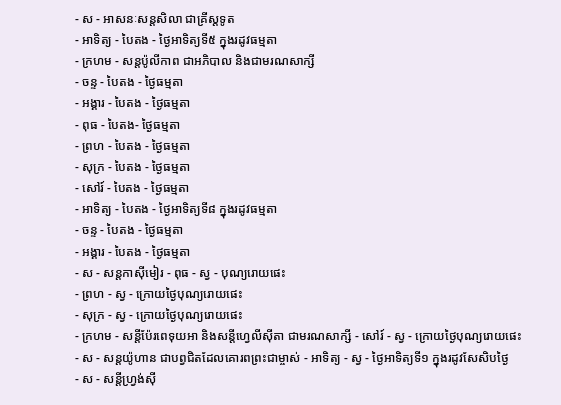- ស - អាសនៈសន្ដសិលា ជាគ្រីស្ដទូត
- អាទិត្យ - បៃតង - ថ្ងៃអាទិត្យទី៥ ក្នុងរដូវធម្មតា
- ក្រហម - សន្ដប៉ូលីកាព ជាអភិបាល និងជាមរណសាក្សី
- ចន្ទ - បៃតង - ថ្ងៃធម្មតា
- អង្គារ - បៃតង - ថ្ងៃធម្មតា
- ពុធ - បៃតង- ថ្ងៃធម្មតា
- ព្រហ - បៃតង - ថ្ងៃធម្មតា
- សុក្រ - បៃតង - ថ្ងៃធម្មតា
- សៅរ៍ - បៃតង - ថ្ងៃធម្មតា
- អាទិត្យ - បៃតង - ថ្ងៃអាទិត្យទី៨ ក្នុងរដូវធម្មតា
- ចន្ទ - បៃតង - ថ្ងៃធម្មតា
- អង្គារ - បៃតង - ថ្ងៃធម្មតា
- ស - សន្ដកាស៊ីមៀរ - ពុធ - ស្វ - បុណ្យរោយផេះ
- ព្រហ - ស្វ - ក្រោយថ្ងៃបុណ្យរោយផេះ
- សុក្រ - ស្វ - ក្រោយថ្ងៃបុណ្យរោយផេះ
- ក្រហម - សន្ដីប៉ែរពេទុយអា និងសន្ដីហ្វេលីស៊ីតា ជាមរណសាក្សី - សៅរ៍ - ស្វ - ក្រោយថ្ងៃបុណ្យរោយផេះ
- ស - សន្ដយ៉ូហាន ជាបព្វជិតដែលគោរពព្រះជាម្ចាស់ - អាទិត្យ - ស្វ - ថ្ងៃអាទិត្យទី១ ក្នុងរដូវសែសិបថ្ងៃ
- ស - សន្ដីហ្វ្រង់ស៊ី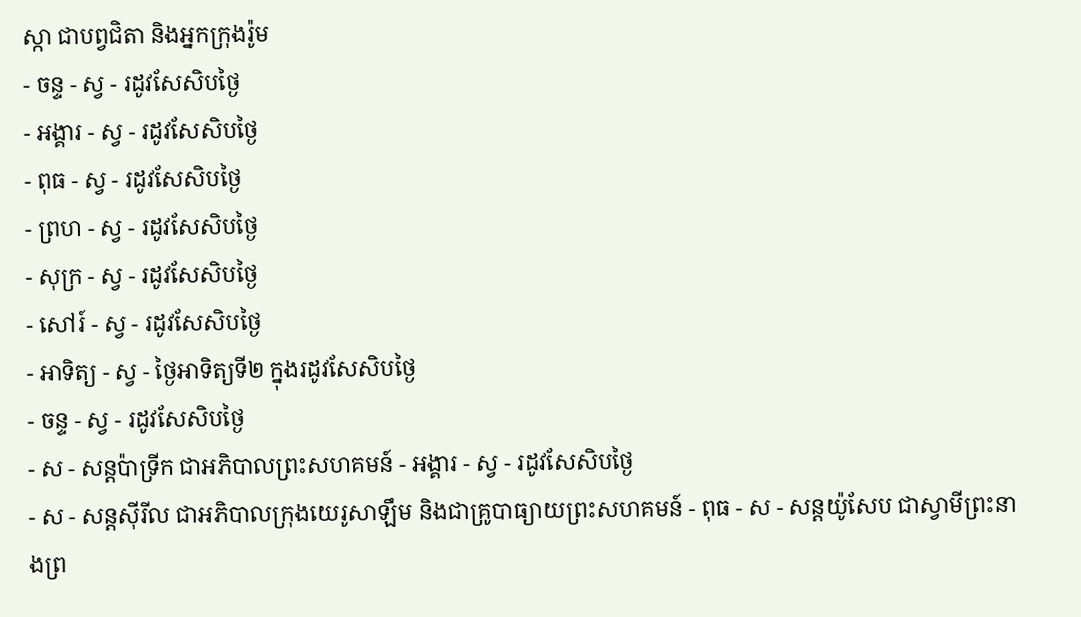ស្កា ជាបព្វជិតា និងអ្នកក្រុងរ៉ូម
- ចន្ទ - ស្វ - រដូវសែសិបថ្ងៃ
- អង្គារ - ស្វ - រដូវសែសិបថ្ងៃ
- ពុធ - ស្វ - រដូវសែសិបថ្ងៃ
- ព្រហ - ស្វ - រដូវសែសិបថ្ងៃ
- សុក្រ - ស្វ - រដូវសែសិបថ្ងៃ
- សៅរ៍ - ស្វ - រដូវសែសិបថ្ងៃ
- អាទិត្យ - ស្វ - ថ្ងៃអាទិត្យទី២ ក្នុងរដូវសែសិបថ្ងៃ
- ចន្ទ - ស្វ - រដូវសែសិបថ្ងៃ
- ស - សន្ដប៉ាទ្រីក ជាអភិបាលព្រះសហគមន៍ - អង្គារ - ស្វ - រដូវសែសិបថ្ងៃ
- ស - សន្ដស៊ីរីល ជាអភិបាលក្រុងយេរូសាឡឹម និងជាគ្រូបាធ្យាយព្រះសហគមន៍ - ពុធ - ស - សន្ដយ៉ូសែប ជាស្វាមីព្រះនាងព្រ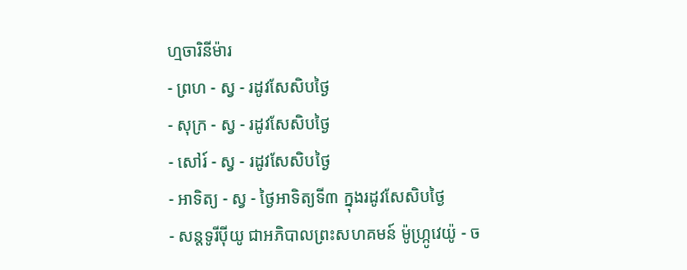ហ្មចារិនីម៉ារ
- ព្រហ - ស្វ - រដូវសែសិបថ្ងៃ
- សុក្រ - ស្វ - រដូវសែសិបថ្ងៃ
- សៅរ៍ - ស្វ - រដូវសែសិបថ្ងៃ
- អាទិត្យ - ស្វ - ថ្ងៃអាទិត្យទី៣ ក្នុងរដូវសែសិបថ្ងៃ
- សន្ដទូរីប៉ីយូ ជាអភិបាលព្រះសហគមន៍ ម៉ូហ្ក្រូវេយ៉ូ - ច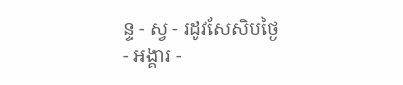ន្ទ - ស្វ - រដូវសែសិបថ្ងៃ
- អង្គារ -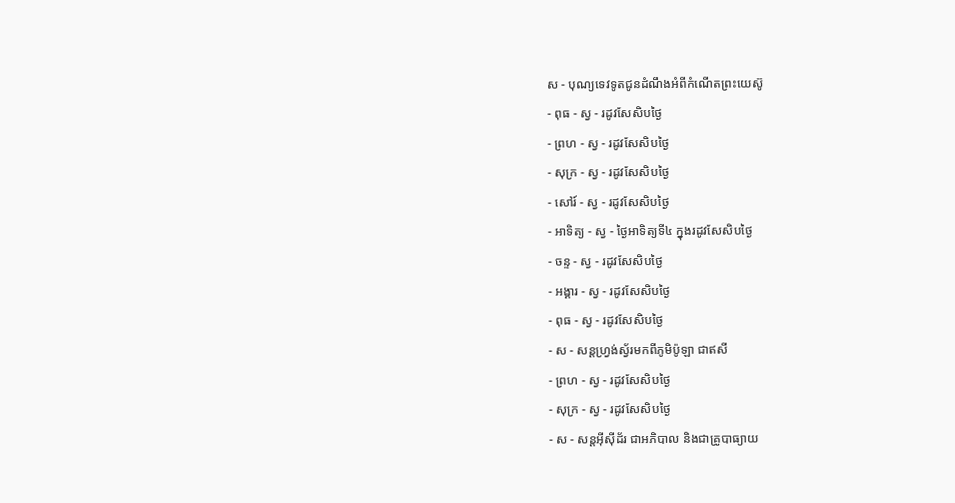ស - បុណ្យទេវទូតជូនដំណឹងអំពីកំណើតព្រះយេស៊ូ
- ពុធ - ស្វ - រដូវសែសិបថ្ងៃ
- ព្រហ - ស្វ - រដូវសែសិបថ្ងៃ
- សុក្រ - ស្វ - រដូវសែសិបថ្ងៃ
- សៅរ៍ - ស្វ - រដូវសែសិបថ្ងៃ
- អាទិត្យ - ស្វ - ថ្ងៃអាទិត្យទី៤ ក្នុងរដូវសែសិបថ្ងៃ
- ចន្ទ - ស្វ - រដូវសែសិបថ្ងៃ
- អង្គារ - ស្វ - រដូវសែសិបថ្ងៃ
- ពុធ - ស្វ - រដូវសែសិបថ្ងៃ
- ស - សន្ដហ្វ្រង់ស្វ័រមកពីភូមិប៉ូឡា ជាឥសី
- ព្រហ - ស្វ - រដូវសែសិបថ្ងៃ
- សុក្រ - ស្វ - រដូវសែសិបថ្ងៃ
- ស - សន្ដអ៊ីស៊ីដ័រ ជាអភិបាល និងជាគ្រូបាធ្យាយ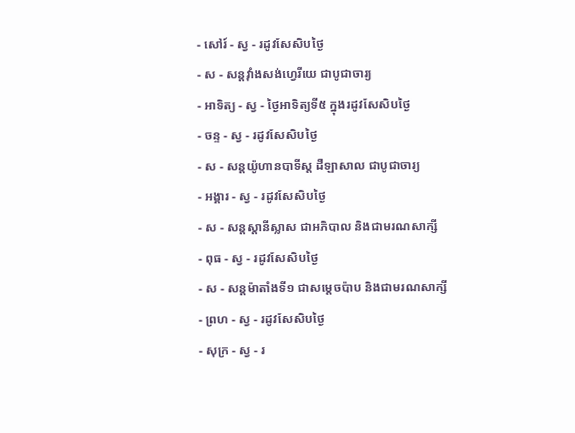- សៅរ៍ - ស្វ - រដូវសែសិបថ្ងៃ
- ស - សន្ដវ៉ាំងសង់ហ្វេរីយេ ជាបូជាចារ្យ
- អាទិត្យ - ស្វ - ថ្ងៃអាទិត្យទី៥ ក្នុងរដូវសែសិបថ្ងៃ
- ចន្ទ - ស្វ - រដូវសែសិបថ្ងៃ
- ស - សន្ដយ៉ូហានបាទីស្ដ ដឺឡាសាល ជាបូជាចារ្យ
- អង្គារ - ស្វ - រដូវសែសិបថ្ងៃ
- ស - សន្ដស្ដានីស្លាស ជាអភិបាល និងជាមរណសាក្សី
- ពុធ - ស្វ - រដូវសែសិបថ្ងៃ
- ស - សន្ដម៉ាតាំងទី១ ជាសម្ដេចប៉ាប និងជាមរណសាក្សី
- ព្រហ - ស្វ - រដូវសែសិបថ្ងៃ
- សុក្រ - ស្វ - រ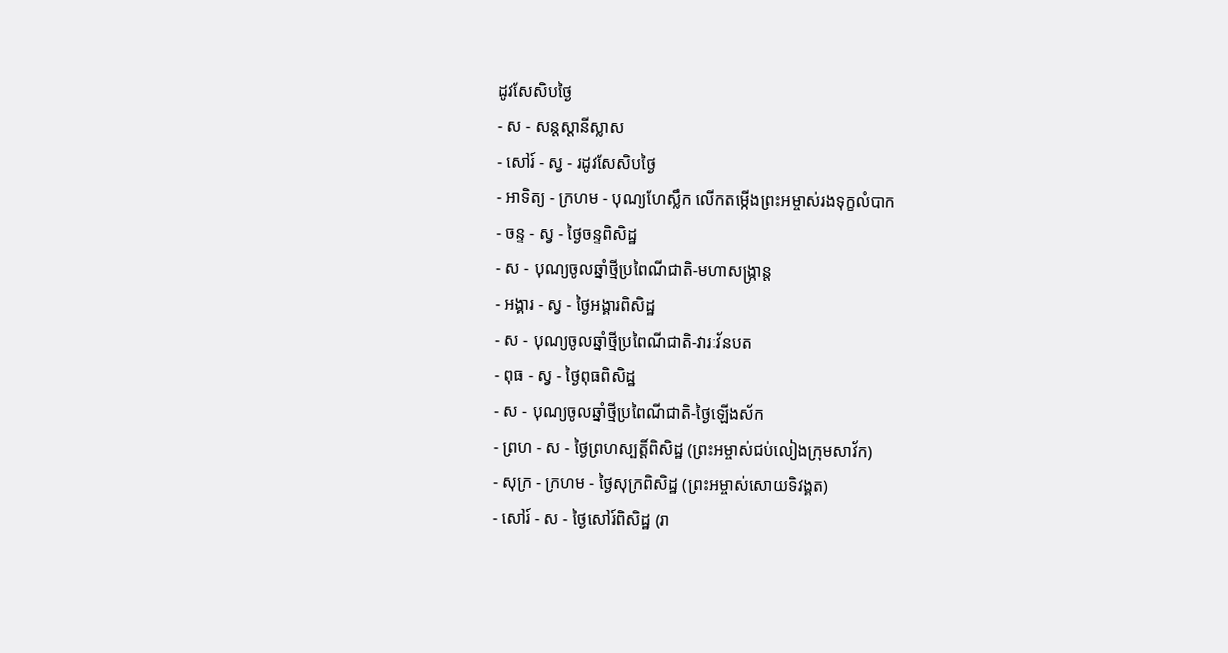ដូវសែសិបថ្ងៃ
- ស - សន្ដស្ដានីស្លាស
- សៅរ៍ - ស្វ - រដូវសែសិបថ្ងៃ
- អាទិត្យ - ក្រហម - បុណ្យហែស្លឹក លើកតម្កើងព្រះអម្ចាស់រងទុក្ខលំបាក
- ចន្ទ - ស្វ - ថ្ងៃចន្ទពិសិដ្ឋ
- ស - បុណ្យចូលឆ្នាំថ្មីប្រពៃណីជាតិ-មហាសង្រ្កាន្ដ
- អង្គារ - ស្វ - ថ្ងៃអង្គារពិសិដ្ឋ
- ស - បុណ្យចូលឆ្នាំថ្មីប្រពៃណីជាតិ-វារៈវ័នបត
- ពុធ - ស្វ - ថ្ងៃពុធពិសិដ្ឋ
- ស - បុណ្យចូលឆ្នាំថ្មីប្រពៃណីជាតិ-ថ្ងៃឡើងស័ក
- ព្រហ - ស - ថ្ងៃព្រហស្បត្ដិ៍ពិសិដ្ឋ (ព្រះអម្ចាស់ជប់លៀងក្រុមសាវ័ក)
- សុក្រ - ក្រហម - ថ្ងៃសុក្រពិសិដ្ឋ (ព្រះអម្ចាស់សោយទិវង្គត)
- សៅរ៍ - ស - ថ្ងៃសៅរ៍ពិសិដ្ឋ (រា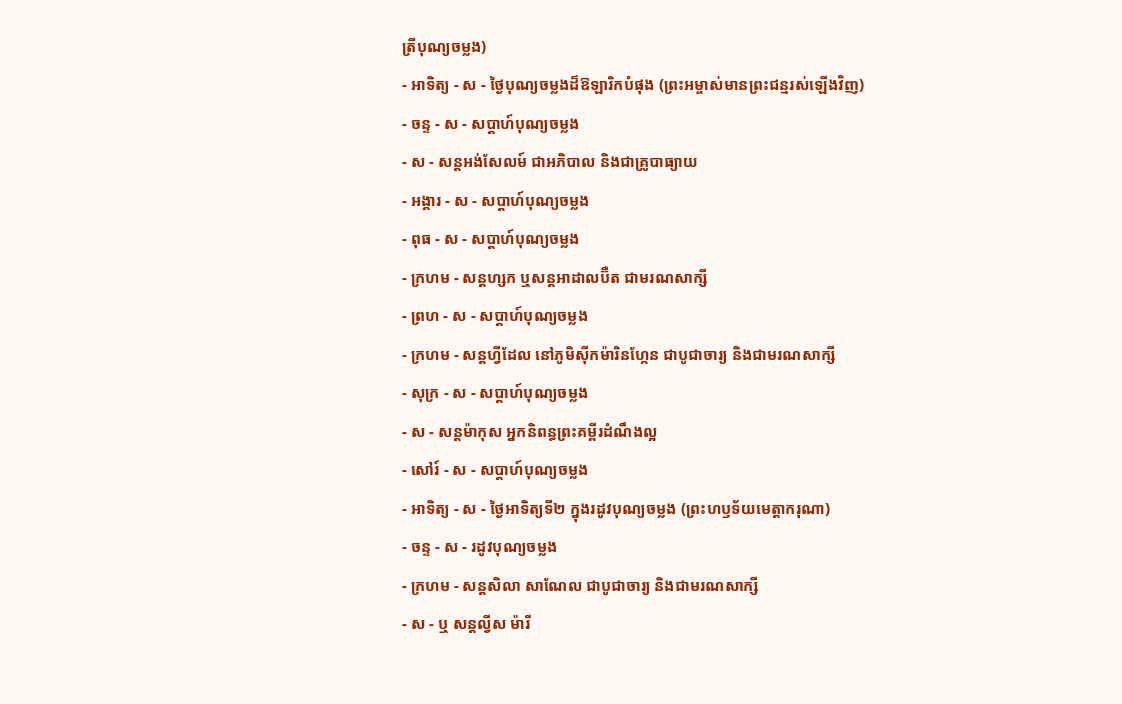ត្រីបុណ្យចម្លង)
- អាទិត្យ - ស - ថ្ងៃបុណ្យចម្លងដ៏ឱឡារិកបំផុង (ព្រះអម្ចាស់មានព្រះជន្មរស់ឡើងវិញ)
- ចន្ទ - ស - សប្ដាហ៍បុណ្យចម្លង
- ស - សន្ដអង់សែលម៍ ជាអភិបាល និងជាគ្រូបាធ្យាយ
- អង្គារ - ស - សប្ដាហ៍បុណ្យចម្លង
- ពុធ - ស - សប្ដាហ៍បុណ្យចម្លង
- ក្រហម - សន្ដហ្សក ឬសន្ដអាដាលប៊ឺត ជាមរណសាក្សី
- ព្រហ - ស - សប្ដាហ៍បុណ្យចម្លង
- ក្រហម - សន្ដហ្វីដែល នៅភូមិស៊ីកម៉ារិនហ្កែន ជាបូជាចារ្យ និងជាមរណសាក្សី
- សុក្រ - ស - សប្ដាហ៍បុណ្យចម្លង
- ស - សន្ដម៉ាកុស អ្នកនិពន្ធព្រះគម្ពីរដំណឹងល្អ
- សៅរ៍ - ស - សប្ដាហ៍បុណ្យចម្លង
- អាទិត្យ - ស - ថ្ងៃអាទិត្យទី២ ក្នុងរដូវបុណ្យចម្លង (ព្រះហឫទ័យមេត្ដាករុណា)
- ចន្ទ - ស - រដូវបុណ្យចម្លង
- ក្រហម - សន្ដសិលា សាណែល ជាបូជាចារ្យ និងជាមរណសាក្សី
- ស - ឬ សន្ដល្វីស ម៉ារី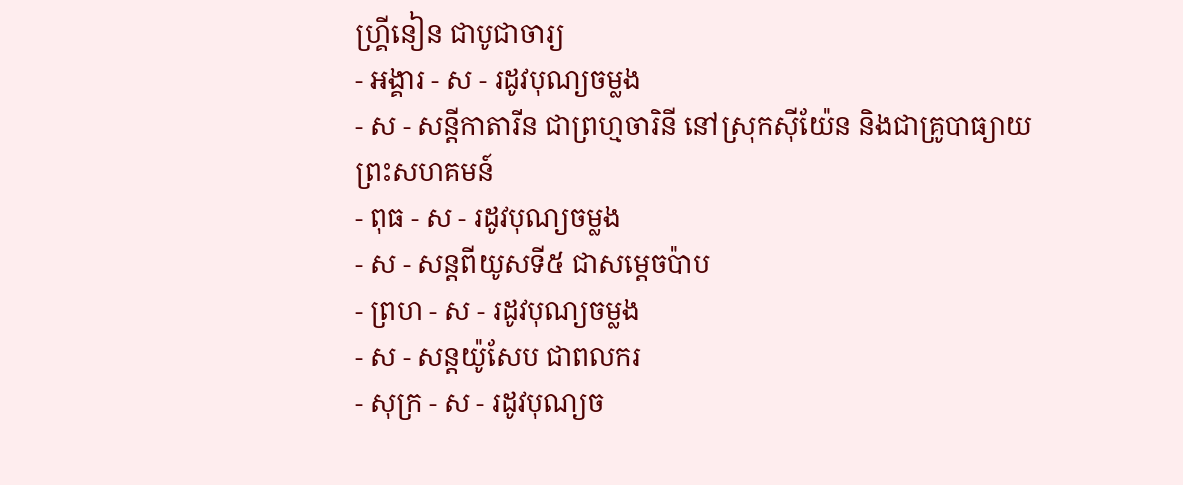ហ្គ្រីនៀន ជាបូជាចារ្យ
- អង្គារ - ស - រដូវបុណ្យចម្លង
- ស - សន្ដីកាតារីន ជាព្រហ្មចារិនី នៅស្រុកស៊ីយ៉ែន និងជាគ្រូបាធ្យាយព្រះសហគមន៍
- ពុធ - ស - រដូវបុណ្យចម្លង
- ស - សន្ដពីយូសទី៥ ជាសម្ដេចប៉ាប
- ព្រហ - ស - រដូវបុណ្យចម្លង
- ស - សន្ដយ៉ូសែប ជាពលករ
- សុក្រ - ស - រដូវបុណ្យច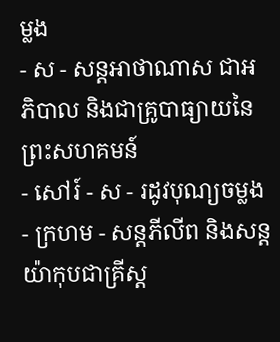ម្លង
- ស - សន្ដអាថាណាស ជាអភិបាល និងជាគ្រូបាធ្យាយនៃព្រះសហគមន៍
- សៅរ៍ - ស - រដូវបុណ្យចម្លង
- ក្រហម - សន្ដភីលីព និងសន្ដយ៉ាកុបជាគ្រីស្ដ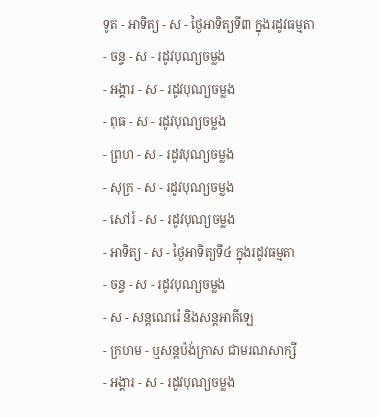ទូត - អាទិត្យ - ស - ថ្ងៃអាទិត្យទី៣ ក្នុងរដូវធម្មតា
- ចន្ទ - ស - រដូវបុណ្យចម្លង
- អង្គារ - ស - រដូវបុណ្យចម្លង
- ពុធ - ស - រដូវបុណ្យចម្លង
- ព្រហ - ស - រដូវបុណ្យចម្លង
- សុក្រ - ស - រដូវបុណ្យចម្លង
- សៅរ៍ - ស - រដូវបុណ្យចម្លង
- អាទិត្យ - ស - ថ្ងៃអាទិត្យទី៤ ក្នុងរដូវធម្មតា
- ចន្ទ - ស - រដូវបុណ្យចម្លង
- ស - សន្ដណេរ៉េ និងសន្ដអាគីឡេ
- ក្រហម - ឬសន្ដប៉ង់ក្រាស ជាមរណសាក្សី
- អង្គារ - ស - រដូវបុណ្យចម្លង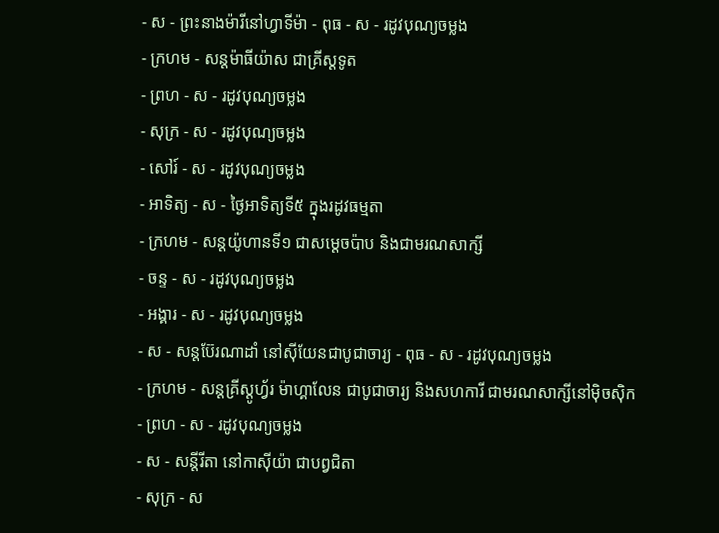- ស - ព្រះនាងម៉ារីនៅហ្វាទីម៉ា - ពុធ - ស - រដូវបុណ្យចម្លង
- ក្រហម - សន្ដម៉ាធីយ៉ាស ជាគ្រីស្ដទូត
- ព្រហ - ស - រដូវបុណ្យចម្លង
- សុក្រ - ស - រដូវបុណ្យចម្លង
- សៅរ៍ - ស - រដូវបុណ្យចម្លង
- អាទិត្យ - ស - ថ្ងៃអាទិត្យទី៥ ក្នុងរដូវធម្មតា
- ក្រហម - សន្ដយ៉ូហានទី១ ជាសម្ដេចប៉ាប និងជាមរណសាក្សី
- ចន្ទ - ស - រដូវបុណ្យចម្លង
- អង្គារ - ស - រដូវបុណ្យចម្លង
- ស - សន្ដប៊ែរណាដាំ នៅស៊ីយែនជាបូជាចារ្យ - ពុធ - ស - រដូវបុណ្យចម្លង
- ក្រហម - សន្ដគ្រីស្ដូហ្វ័រ ម៉ាហ្គាលែន ជាបូជាចារ្យ និងសហការី ជាមរណសាក្សីនៅម៉ិចស៊ិក
- ព្រហ - ស - រដូវបុណ្យចម្លង
- ស - សន្ដីរីតា នៅកាស៊ីយ៉ា ជាបព្វជិតា
- សុក្រ - ស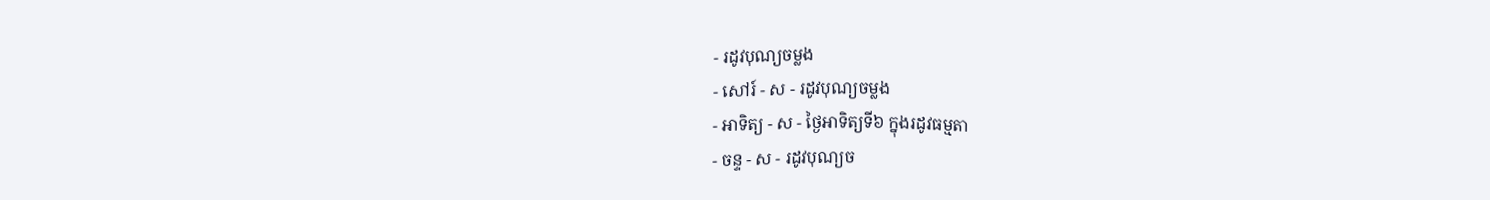- រដូវបុណ្យចម្លង
- សៅរ៍ - ស - រដូវបុណ្យចម្លង
- អាទិត្យ - ស - ថ្ងៃអាទិត្យទី៦ ក្នុងរដូវធម្មតា
- ចន្ទ - ស - រដូវបុណ្យច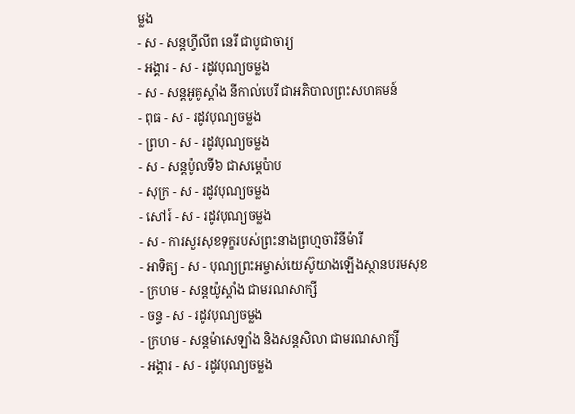ម្លង
- ស - សន្ដហ្វីលីព នេរី ជាបូជាចារ្យ
- អង្គារ - ស - រដូវបុណ្យចម្លង
- ស - សន្ដអូគូស្ដាំង នីកាល់បេរី ជាអភិបាលព្រះសហគមន៍
- ពុធ - ស - រដូវបុណ្យចម្លង
- ព្រហ - ស - រដូវបុណ្យចម្លង
- ស - សន្ដប៉ូលទី៦ ជាសម្ដេប៉ាប
- សុក្រ - ស - រដូវបុណ្យចម្លង
- សៅរ៍ - ស - រដូវបុណ្យចម្លង
- ស - ការសួរសុខទុក្ខរបស់ព្រះនាងព្រហ្មចារិនីម៉ារី
- អាទិត្យ - ស - បុណ្យព្រះអម្ចាស់យេស៊ូយាងឡើងស្ថានបរមសុខ
- ក្រហម - សន្ដយ៉ូស្ដាំង ជាមរណសាក្សី
- ចន្ទ - ស - រដូវបុណ្យចម្លង
- ក្រហម - សន្ដម៉ាសេឡាំង និងសន្ដសិលា ជាមរណសាក្សី
- អង្គារ - ស - រដូវបុណ្យចម្លង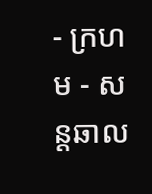- ក្រហម - សន្ដឆាល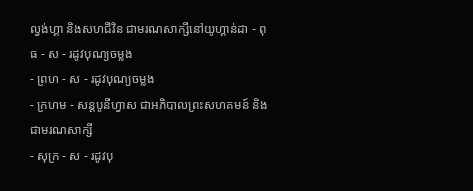ល្វង់ហ្គា និងសហជីវិន ជាមរណសាក្សីនៅយូហ្គាន់ដា - ពុធ - ស - រដូវបុណ្យចម្លង
- ព្រហ - ស - រដូវបុណ្យចម្លង
- ក្រហម - សន្ដបូនីហ្វាស ជាអភិបាលព្រះសហគមន៍ និងជាមរណសាក្សី
- សុក្រ - ស - រដូវបុ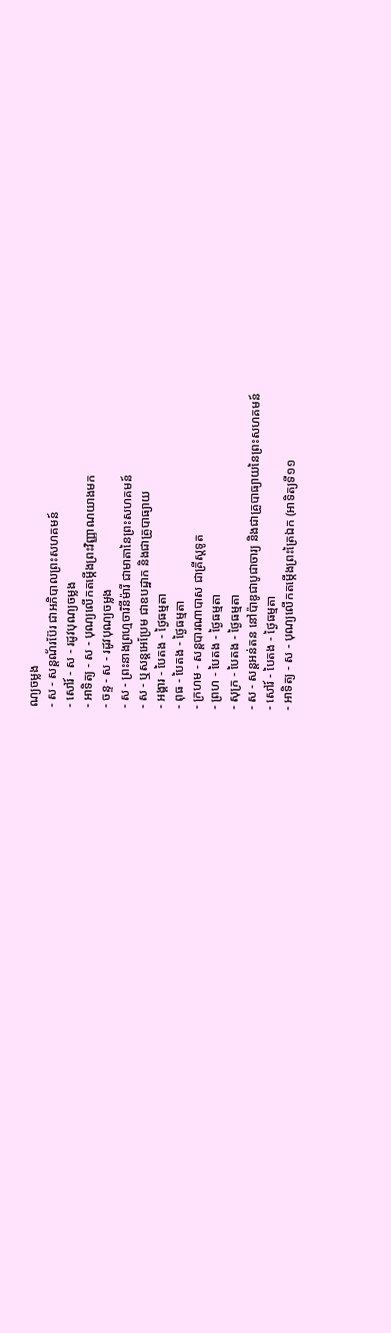ណ្យចម្លង
- ស - សន្ដណ័រប៊ែរ ជាអភិបាលព្រះសហគមន៍
- សៅរ៍ - ស - រដូវបុណ្យចម្លង
- អាទិត្យ - ស - បុណ្យលើកតម្កើងព្រះវិញ្ញាណយាងមក
- ចន្ទ - ស - រដូវបុណ្យចម្លង
- ស - ព្រះនាងព្រហ្មចារិនីម៉ារី ជាមាតានៃព្រះសហគមន៍
- ស - ឬសន្ដអេប្រែម ជាឧបដ្ឋាក និងជាគ្រូបាធ្យាយ
- អង្គារ - បៃតង - ថ្ងៃធម្មតា
- ពុធ - បៃតង - ថ្ងៃធម្មតា
- ក្រហម - សន្ដបារណាបាស ជាគ្រីស្ដទូត
- ព្រហ - បៃតង - ថ្ងៃធម្មតា
- សុក្រ - បៃតង - ថ្ងៃធម្មតា
- ស - សន្ដអន់តន នៅប៉ាឌូជាបូជាចារ្យ និងជាគ្រូបាធ្យាយនៃព្រះសហគមន៍
- សៅរ៍ - បៃតង - ថ្ងៃធម្មតា
- អាទិត្យ - ស - បុណ្យលើកតម្កើងព្រះត្រៃឯក (អាទិត្យទី១១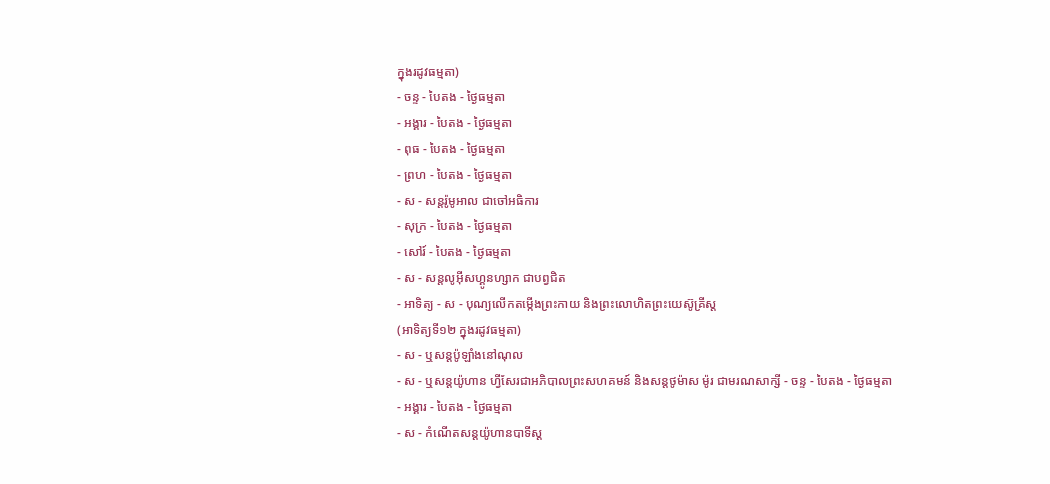ក្នុងរដូវធម្មតា)
- ចន្ទ - បៃតង - ថ្ងៃធម្មតា
- អង្គារ - បៃតង - ថ្ងៃធម្មតា
- ពុធ - បៃតង - ថ្ងៃធម្មតា
- ព្រហ - បៃតង - ថ្ងៃធម្មតា
- ស - សន្ដរ៉ូមូអាល ជាចៅអធិការ
- សុក្រ - បៃតង - ថ្ងៃធម្មតា
- សៅរ៍ - បៃតង - ថ្ងៃធម្មតា
- ស - សន្ដលូអ៊ីសហ្គូនហ្សាក ជាបព្វជិត
- អាទិត្យ - ស - បុណ្យលើកតម្កើងព្រះកាយ និងព្រះលោហិតព្រះយេស៊ូគ្រីស្ដ
(អាទិត្យទី១២ ក្នុងរដូវធម្មតា)
- ស - ឬសន្ដប៉ូឡាំងនៅណុល
- ស - ឬសន្ដយ៉ូហាន ហ្វីសែរជាអភិបាលព្រះសហគមន៍ និងសន្ដថូម៉ាស ម៉ូរ ជាមរណសាក្សី - ចន្ទ - បៃតង - ថ្ងៃធម្មតា
- អង្គារ - បៃតង - ថ្ងៃធម្មតា
- ស - កំណើតសន្ដយ៉ូហានបាទីស្ដ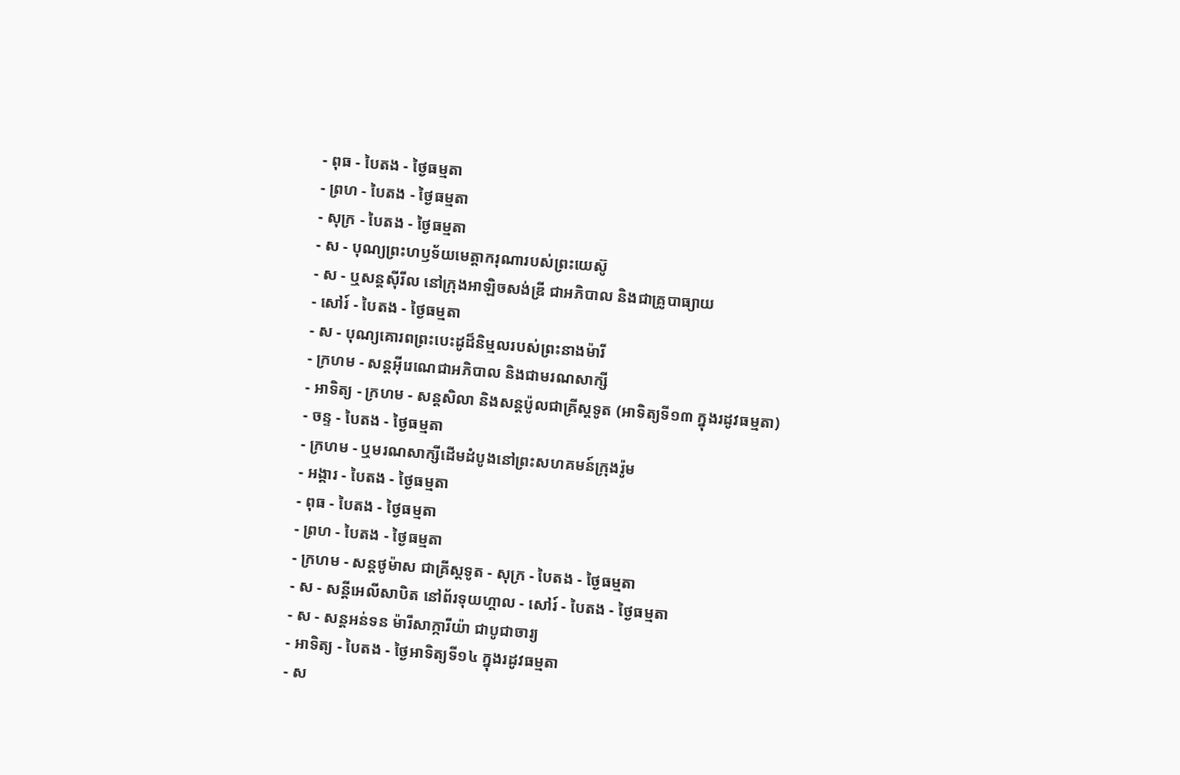- ពុធ - បៃតង - ថ្ងៃធម្មតា
- ព្រហ - បៃតង - ថ្ងៃធម្មតា
- សុក្រ - បៃតង - ថ្ងៃធម្មតា
- ស - បុណ្យព្រះហឫទ័យមេត្ដាករុណារបស់ព្រះយេស៊ូ
- ស - ឬសន្ដស៊ីរីល នៅក្រុងអាឡិចសង់ឌ្រី ជាអភិបាល និងជាគ្រូបាធ្យាយ
- សៅរ៍ - បៃតង - ថ្ងៃធម្មតា
- ស - បុណ្យគោរពព្រះបេះដូដ៏និម្មលរបស់ព្រះនាងម៉ារី
- ក្រហម - សន្ដអ៊ីរេណេជាអភិបាល និងជាមរណសាក្សី
- អាទិត្យ - ក្រហម - សន្ដសិលា និងសន្ដប៉ូលជាគ្រីស្ដទូត (អាទិត្យទី១៣ ក្នុងរដូវធម្មតា)
- ចន្ទ - បៃតង - ថ្ងៃធម្មតា
- ក្រហម - ឬមរណសាក្សីដើមដំបូងនៅព្រះសហគមន៍ក្រុងរ៉ូម
- អង្គារ - បៃតង - ថ្ងៃធម្មតា
- ពុធ - បៃតង - ថ្ងៃធម្មតា
- ព្រហ - បៃតង - ថ្ងៃធម្មតា
- ក្រហម - សន្ដថូម៉ាស ជាគ្រីស្ដទូត - សុក្រ - បៃតង - ថ្ងៃធម្មតា
- ស - សន្ដីអេលីសាបិត នៅព័រទុយហ្គាល - សៅរ៍ - បៃតង - ថ្ងៃធម្មតា
- ស - សន្ដអន់ទន ម៉ារីសាក្ការីយ៉ា ជាបូជាចារ្យ
- អាទិត្យ - បៃតង - ថ្ងៃអាទិត្យទី១៤ ក្នុងរដូវធម្មតា
- ស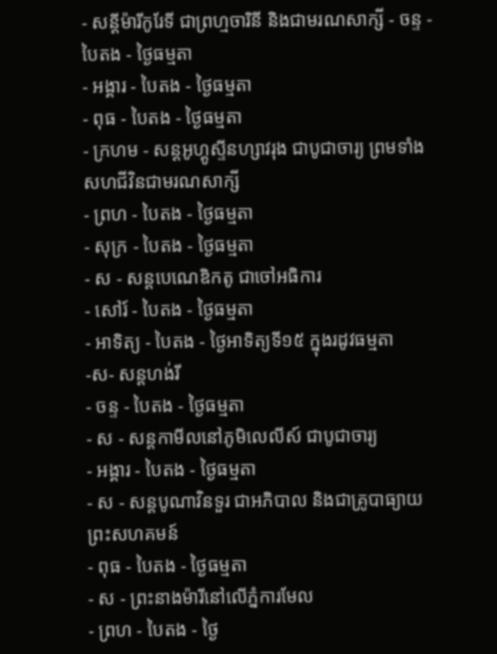- សន្ដីម៉ារីកូរែទី ជាព្រហ្មចារិនី និងជាមរណសាក្សី - ចន្ទ - បៃតង - ថ្ងៃធម្មតា
- អង្គារ - បៃតង - ថ្ងៃធម្មតា
- ពុធ - បៃតង - ថ្ងៃធម្មតា
- ក្រហម - សន្ដអូហ្គូស្ទីនហ្សាវរុង ជាបូជាចារ្យ ព្រមទាំងសហជីវិនជាមរណសាក្សី
- ព្រហ - បៃតង - ថ្ងៃធម្មតា
- សុក្រ - បៃតង - ថ្ងៃធម្មតា
- ស - សន្ដបេណេឌិកតូ ជាចៅអធិការ
- សៅរ៍ - បៃតង - ថ្ងៃធម្មតា
- អាទិត្យ - បៃតង - ថ្ងៃអាទិត្យទី១៥ ក្នុងរដូវធម្មតា
-ស- សន្ដហង់រី
- ចន្ទ - បៃតង - ថ្ងៃធម្មតា
- ស - សន្ដកាមីលនៅភូមិលេលីស៍ ជាបូជាចារ្យ
- អង្គារ - បៃតង - ថ្ងៃធម្មតា
- ស - សន្ដបូណាវិនទួរ ជាអភិបាល និងជាគ្រូបាធ្យាយព្រះសហគមន៍
- ពុធ - បៃតង - ថ្ងៃធម្មតា
- ស - ព្រះនាងម៉ារីនៅលើភ្នំការមែល
- ព្រហ - បៃតង - ថ្ងៃ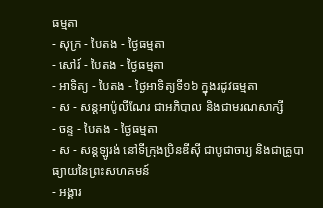ធម្មតា
- សុក្រ - បៃតង - ថ្ងៃធម្មតា
- សៅរ៍ - បៃតង - ថ្ងៃធម្មតា
- អាទិត្យ - បៃតង - ថ្ងៃអាទិត្យទី១៦ ក្នុងរដូវធម្មតា
- ស - សន្ដអាប៉ូលីណែរ ជាអភិបាល និងជាមរណសាក្សី
- ចន្ទ - បៃតង - ថ្ងៃធម្មតា
- ស - សន្ដឡូរង់ នៅទីក្រុងប្រិនឌីស៊ី ជាបូជាចារ្យ និងជាគ្រូបាធ្យាយនៃព្រះសហគមន៍
- អង្គារ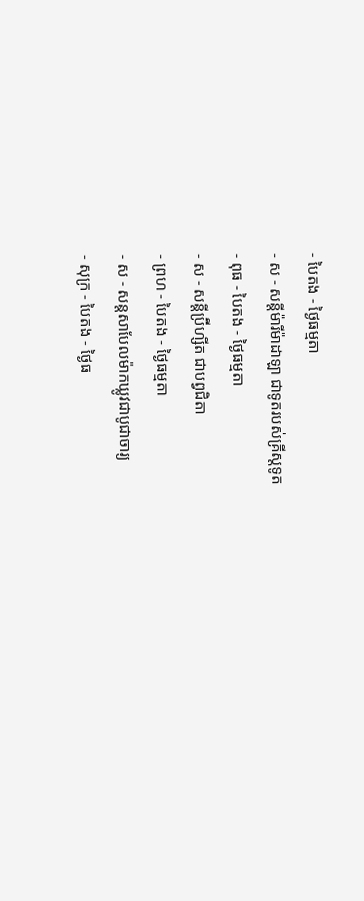- បៃតង - ថ្ងៃធម្មតា
- ស - សន្ដីម៉ារីម៉ាដាឡា ជាទូតរបស់គ្រីស្ដទូត
- ពុធ - បៃតង - ថ្ងៃធម្មតា
- ស - សន្ដីប្រ៊ីហ្សីត ជាបព្វជិតា
- ព្រហ - បៃតង - ថ្ងៃធម្មតា
- ស - សន្ដសាបែលម៉ាកឃ្លូវជាបូជាចារ្យ
- សុក្រ - បៃតង - ថ្ងៃធ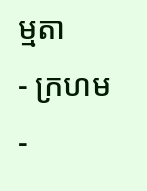ម្មតា
- ក្រហម -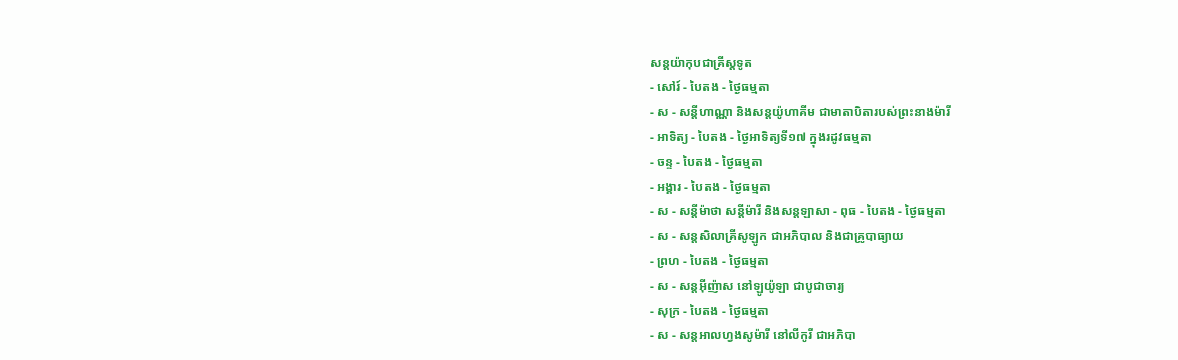សន្ដយ៉ាកុបជាគ្រីស្ដទូត
- សៅរ៍ - បៃតង - ថ្ងៃធម្មតា
- ស - សន្ដីហាណ្ណា និងសន្ដយ៉ូហាគីម ជាមាតាបិតារបស់ព្រះនាងម៉ារី
- អាទិត្យ - បៃតង - ថ្ងៃអាទិត្យទី១៧ ក្នុងរដូវធម្មតា
- ចន្ទ - បៃតង - ថ្ងៃធម្មតា
- អង្គារ - បៃតង - ថ្ងៃធម្មតា
- ស - សន្ដីម៉ាថា សន្ដីម៉ារី និងសន្ដឡាសា - ពុធ - បៃតង - ថ្ងៃធម្មតា
- ស - សន្ដសិលាគ្រីសូឡូក ជាអភិបាល និងជាគ្រូបាធ្យាយ
- ព្រហ - បៃតង - ថ្ងៃធម្មតា
- ស - សន្ដអ៊ីញ៉ាស នៅឡូយ៉ូឡា ជាបូជាចារ្យ
- សុក្រ - បៃតង - ថ្ងៃធម្មតា
- ស - សន្ដអាលហ្វងសូម៉ារី នៅលីកូរី ជាអភិបា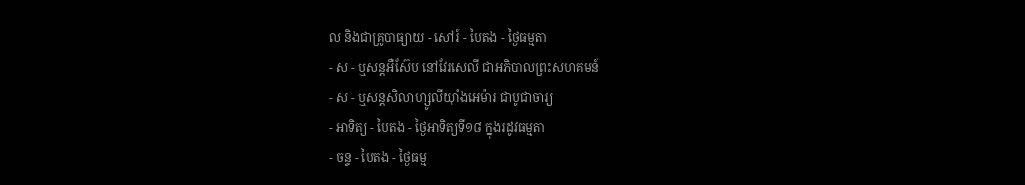ល និងជាគ្រូបាធ្យាយ - សៅរ៍ - បៃតង - ថ្ងៃធម្មតា
- ស - ឬសន្ដអឺស៊ែប នៅវែរសេលី ជាអភិបាលព្រះសហគមន៍
- ស - ឬសន្ដសិលាហ្សូលីយ៉ាំងអេម៉ារ ជាបូជាចារ្យ
- អាទិត្យ - បៃតង - ថ្ងៃអាទិត្យទី១៨ ក្នុងរដូវធម្មតា
- ចន្ទ - បៃតង - ថ្ងៃធម្ម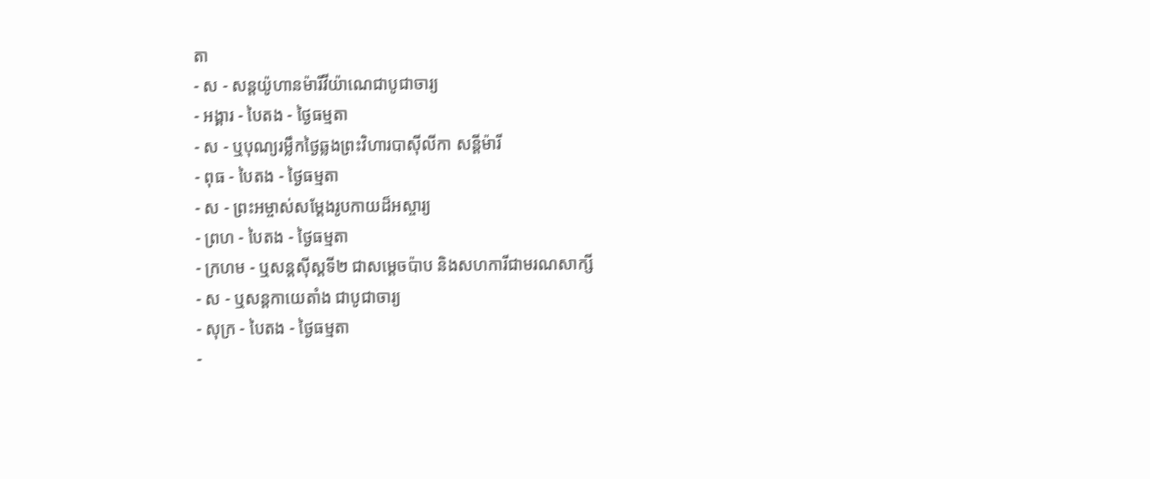តា
- ស - សន្ដយ៉ូហានម៉ារីវីយ៉ាណេជាបូជាចារ្យ
- អង្គារ - បៃតង - ថ្ងៃធម្មតា
- ស - ឬបុណ្យរម្លឹកថ្ងៃឆ្លងព្រះវិហារបាស៊ីលីកា សន្ដីម៉ារី
- ពុធ - បៃតង - ថ្ងៃធម្មតា
- ស - ព្រះអម្ចាស់សម្ដែងរូបកាយដ៏អស្ចារ្យ
- ព្រហ - បៃតង - ថ្ងៃធម្មតា
- ក្រហម - ឬសន្ដស៊ីស្ដទី២ ជាសម្ដេចប៉ាប និងសហការីជាមរណសាក្សី
- ស - ឬសន្ដកាយេតាំង ជាបូជាចារ្យ
- សុក្រ - បៃតង - ថ្ងៃធម្មតា
-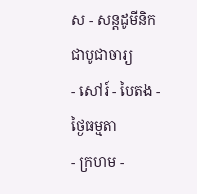ស - សន្ដដូមីនិក ជាបូជាចារ្យ
- សៅរ៍ - បៃតង - ថ្ងៃធម្មតា
- ក្រហម -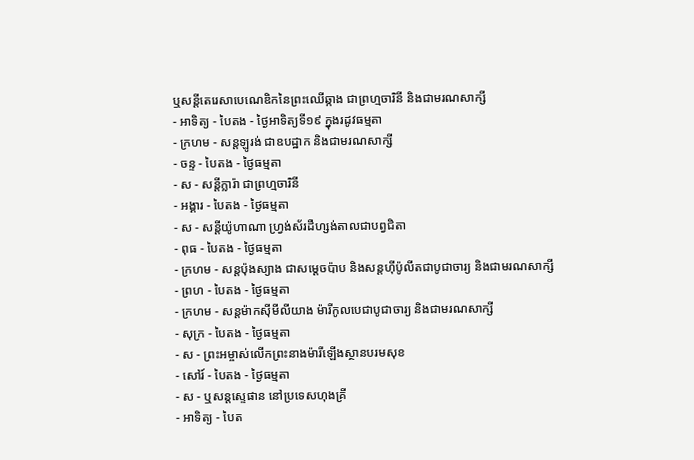ឬសន្ដីតេរេសាបេណេឌិកនៃព្រះឈើឆ្កាង ជាព្រហ្មចារិនី និងជាមរណសាក្សី
- អាទិត្យ - បៃតង - ថ្ងៃអាទិត្យទី១៩ ក្នុងរដូវធម្មតា
- ក្រហម - សន្ដឡូរង់ ជាឧបដ្ឋាក និងជាមរណសាក្សី
- ចន្ទ - បៃតង - ថ្ងៃធម្មតា
- ស - សន្ដីក្លារ៉ា ជាព្រហ្មចារិនី
- អង្គារ - បៃតង - ថ្ងៃធម្មតា
- ស - សន្ដីយ៉ូហាណា ហ្វ្រង់ស័រដឺហ្សង់តាលជាបព្វជិតា
- ពុធ - បៃតង - ថ្ងៃធម្មតា
- ក្រហម - សន្ដប៉ុងស្យាង ជាសម្ដេចប៉ាប និងសន្ដហ៊ីប៉ូលីតជាបូជាចារ្យ និងជាមរណសាក្សី
- ព្រហ - បៃតង - ថ្ងៃធម្មតា
- ក្រហម - សន្ដម៉ាកស៊ីមីលីយាង ម៉ារីកូលបេជាបូជាចារ្យ និងជាមរណសាក្សី
- សុក្រ - បៃតង - ថ្ងៃធម្មតា
- ស - ព្រះអម្ចាស់លើកព្រះនាងម៉ារីឡើងស្ថានបរមសុខ
- សៅរ៍ - បៃតង - ថ្ងៃធម្មតា
- ស - ឬសន្ដស្ទេផាន នៅប្រទេសហុងគ្រី
- អាទិត្យ - បៃត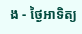ង - ថ្ងៃអាទិត្យ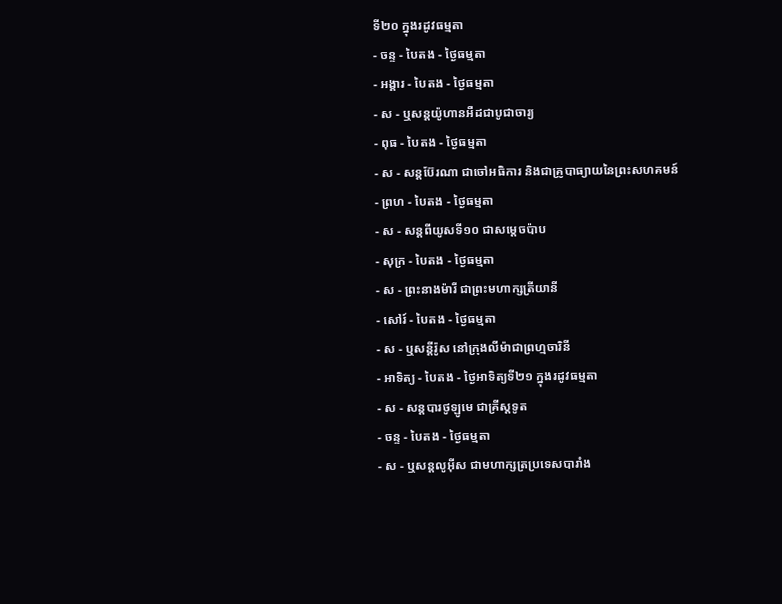ទី២០ ក្នុងរដូវធម្មតា
- ចន្ទ - បៃតង - ថ្ងៃធម្មតា
- អង្គារ - បៃតង - ថ្ងៃធម្មតា
- ស - ឬសន្ដយ៉ូហានអឺដជាបូជាចារ្យ
- ពុធ - បៃតង - ថ្ងៃធម្មតា
- ស - សន្ដប៊ែរណា ជាចៅអធិការ និងជាគ្រូបាធ្យាយនៃព្រះសហគមន៍
- ព្រហ - បៃតង - ថ្ងៃធម្មតា
- ស - សន្ដពីយូសទី១០ ជាសម្ដេចប៉ាប
- សុក្រ - បៃតង - ថ្ងៃធម្មតា
- ស - ព្រះនាងម៉ារី ជាព្រះមហាក្សត្រីយានី
- សៅរ៍ - បៃតង - ថ្ងៃធម្មតា
- ស - ឬសន្ដីរ៉ូស នៅក្រុងលីម៉ាជាព្រហ្មចារិនី
- អាទិត្យ - បៃតង - ថ្ងៃអាទិត្យទី២១ ក្នុងរដូវធម្មតា
- ស - សន្ដបារថូឡូមេ ជាគ្រីស្ដទូត
- ចន្ទ - បៃតង - ថ្ងៃធម្មតា
- ស - ឬសន្ដលូអ៊ីស ជាមហាក្សត្រប្រទេសបារាំង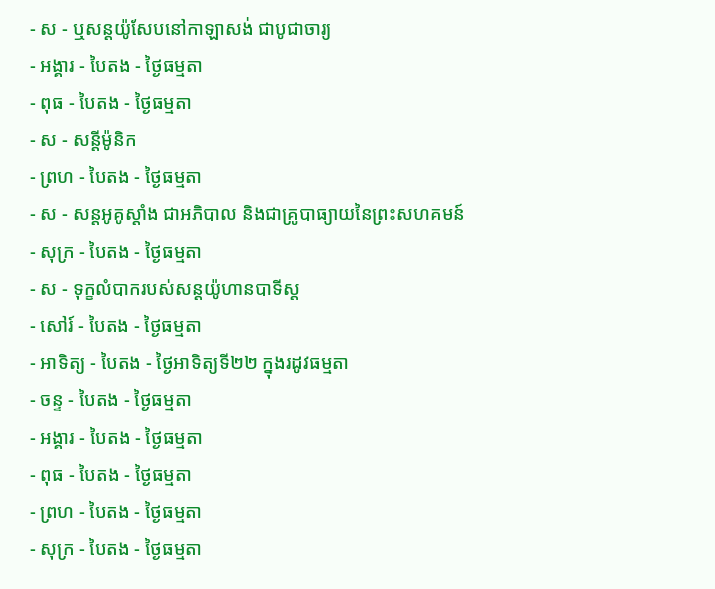- ស - ឬសន្ដយ៉ូសែបនៅកាឡាសង់ ជាបូជាចារ្យ
- អង្គារ - បៃតង - ថ្ងៃធម្មតា
- ពុធ - បៃតង - ថ្ងៃធម្មតា
- ស - សន្ដីម៉ូនិក
- ព្រហ - បៃតង - ថ្ងៃធម្មតា
- ស - សន្ដអូគូស្ដាំង ជាអភិបាល និងជាគ្រូបាធ្យាយនៃព្រះសហគមន៍
- សុក្រ - បៃតង - ថ្ងៃធម្មតា
- ស - ទុក្ខលំបាករបស់សន្ដយ៉ូហានបាទីស្ដ
- សៅរ៍ - បៃតង - ថ្ងៃធម្មតា
- អាទិត្យ - បៃតង - ថ្ងៃអាទិត្យទី២២ ក្នុងរដូវធម្មតា
- ចន្ទ - បៃតង - ថ្ងៃធម្មតា
- អង្គារ - បៃតង - ថ្ងៃធម្មតា
- ពុធ - បៃតង - ថ្ងៃធម្មតា
- ព្រហ - បៃតង - ថ្ងៃធម្មតា
- សុក្រ - បៃតង - ថ្ងៃធម្មតា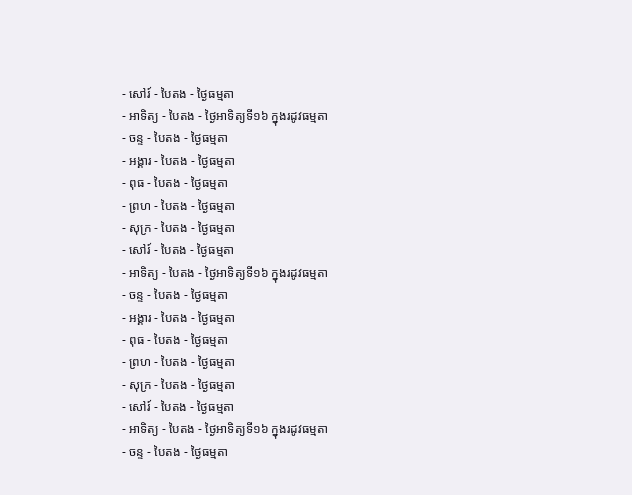- សៅរ៍ - បៃតង - ថ្ងៃធម្មតា
- អាទិត្យ - បៃតង - ថ្ងៃអាទិត្យទី១៦ ក្នុងរដូវធម្មតា
- ចន្ទ - បៃតង - ថ្ងៃធម្មតា
- អង្គារ - បៃតង - ថ្ងៃធម្មតា
- ពុធ - បៃតង - ថ្ងៃធម្មតា
- ព្រហ - បៃតង - ថ្ងៃធម្មតា
- សុក្រ - បៃតង - ថ្ងៃធម្មតា
- សៅរ៍ - បៃតង - ថ្ងៃធម្មតា
- អាទិត្យ - បៃតង - ថ្ងៃអាទិត្យទី១៦ ក្នុងរដូវធម្មតា
- ចន្ទ - បៃតង - ថ្ងៃធម្មតា
- អង្គារ - បៃតង - ថ្ងៃធម្មតា
- ពុធ - បៃតង - ថ្ងៃធម្មតា
- ព្រហ - បៃតង - ថ្ងៃធម្មតា
- សុក្រ - បៃតង - ថ្ងៃធម្មតា
- សៅរ៍ - បៃតង - ថ្ងៃធម្មតា
- អាទិត្យ - បៃតង - ថ្ងៃអាទិត្យទី១៦ ក្នុងរដូវធម្មតា
- ចន្ទ - បៃតង - ថ្ងៃធម្មតា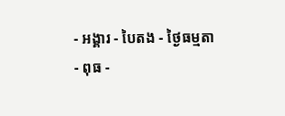- អង្គារ - បៃតង - ថ្ងៃធម្មតា
- ពុធ -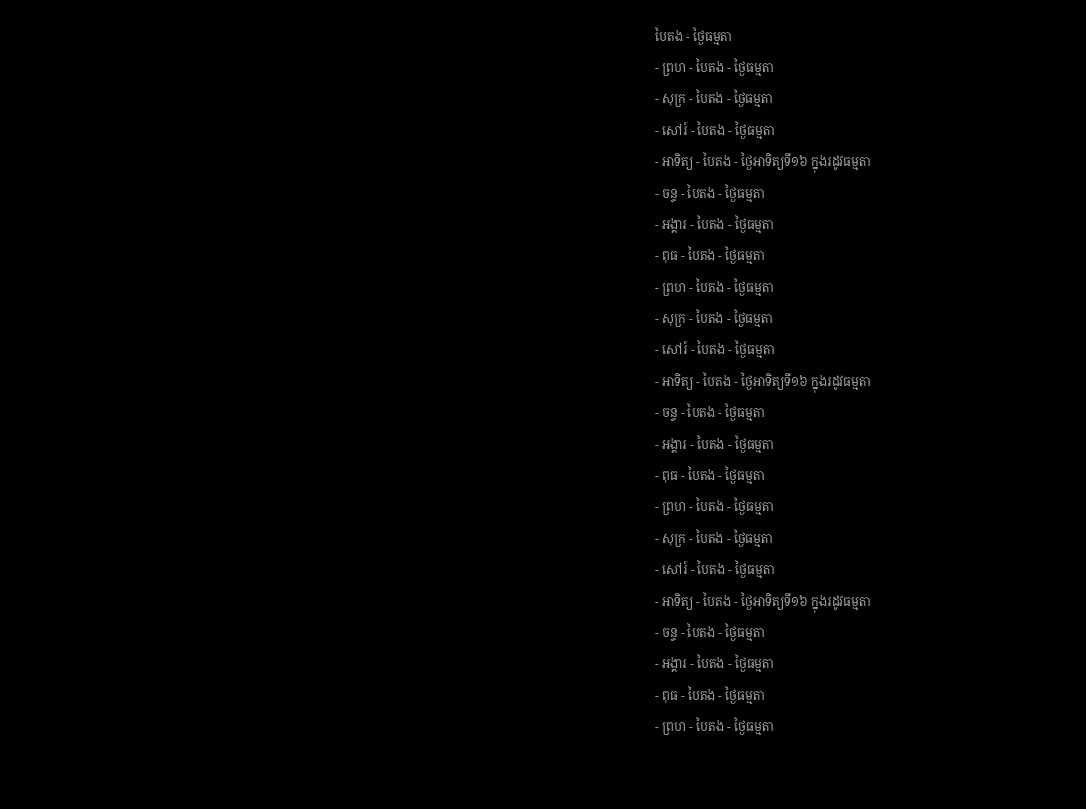បៃតង - ថ្ងៃធម្មតា
- ព្រហ - បៃតង - ថ្ងៃធម្មតា
- សុក្រ - បៃតង - ថ្ងៃធម្មតា
- សៅរ៍ - បៃតង - ថ្ងៃធម្មតា
- អាទិត្យ - បៃតង - ថ្ងៃអាទិត្យទី១៦ ក្នុងរដូវធម្មតា
- ចន្ទ - បៃតង - ថ្ងៃធម្មតា
- អង្គារ - បៃតង - ថ្ងៃធម្មតា
- ពុធ - បៃតង - ថ្ងៃធម្មតា
- ព្រហ - បៃតង - ថ្ងៃធម្មតា
- សុក្រ - បៃតង - ថ្ងៃធម្មតា
- សៅរ៍ - បៃតង - ថ្ងៃធម្មតា
- អាទិត្យ - បៃតង - ថ្ងៃអាទិត្យទី១៦ ក្នុងរដូវធម្មតា
- ចន្ទ - បៃតង - ថ្ងៃធម្មតា
- អង្គារ - បៃតង - ថ្ងៃធម្មតា
- ពុធ - បៃតង - ថ្ងៃធម្មតា
- ព្រហ - បៃតង - ថ្ងៃធម្មតា
- សុក្រ - បៃតង - ថ្ងៃធម្មតា
- សៅរ៍ - បៃតង - ថ្ងៃធម្មតា
- អាទិត្យ - បៃតង - ថ្ងៃអាទិត្យទី១៦ ក្នុងរដូវធម្មតា
- ចន្ទ - បៃតង - ថ្ងៃធម្មតា
- អង្គារ - បៃតង - ថ្ងៃធម្មតា
- ពុធ - បៃតង - ថ្ងៃធម្មតា
- ព្រហ - បៃតង - ថ្ងៃធម្មតា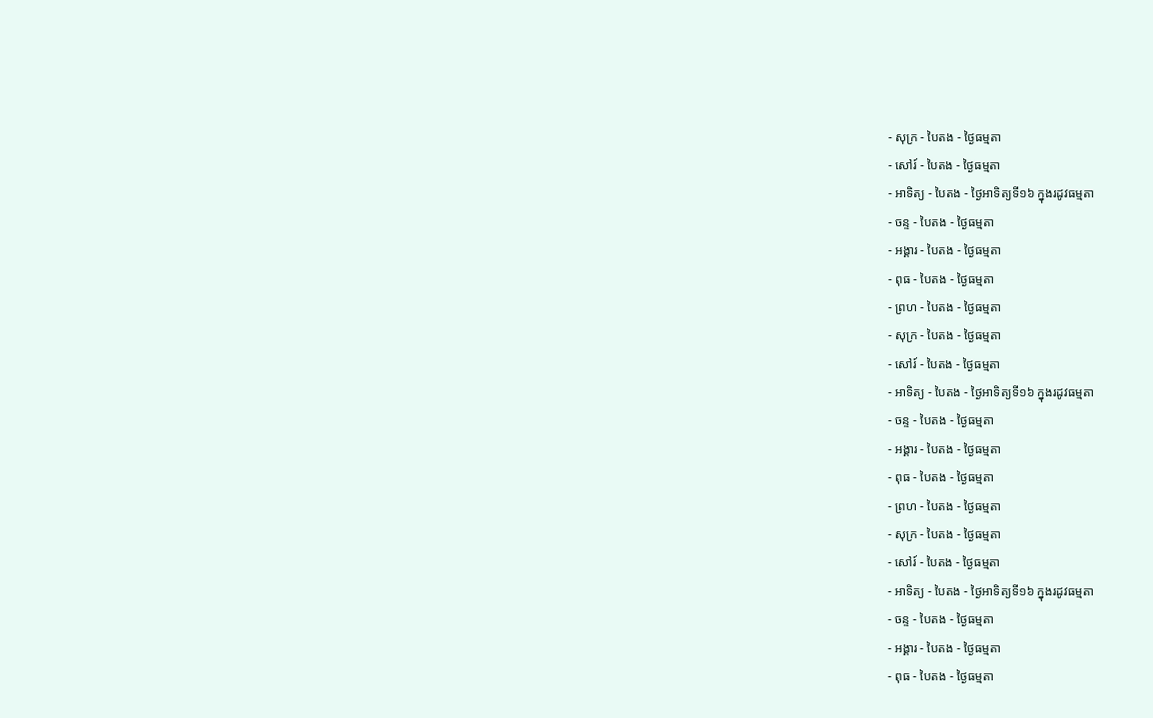- សុក្រ - បៃតង - ថ្ងៃធម្មតា
- សៅរ៍ - បៃតង - ថ្ងៃធម្មតា
- អាទិត្យ - បៃតង - ថ្ងៃអាទិត្យទី១៦ ក្នុងរដូវធម្មតា
- ចន្ទ - បៃតង - ថ្ងៃធម្មតា
- អង្គារ - បៃតង - ថ្ងៃធម្មតា
- ពុធ - បៃតង - ថ្ងៃធម្មតា
- ព្រហ - បៃតង - ថ្ងៃធម្មតា
- សុក្រ - បៃតង - ថ្ងៃធម្មតា
- សៅរ៍ - បៃតង - ថ្ងៃធម្មតា
- អាទិត្យ - បៃតង - ថ្ងៃអាទិត្យទី១៦ ក្នុងរដូវធម្មតា
- ចន្ទ - បៃតង - ថ្ងៃធម្មតា
- អង្គារ - បៃតង - ថ្ងៃធម្មតា
- ពុធ - បៃតង - ថ្ងៃធម្មតា
- ព្រហ - បៃតង - ថ្ងៃធម្មតា
- សុក្រ - បៃតង - ថ្ងៃធម្មតា
- សៅរ៍ - បៃតង - ថ្ងៃធម្មតា
- អាទិត្យ - បៃតង - ថ្ងៃអាទិត្យទី១៦ ក្នុងរដូវធម្មតា
- ចន្ទ - បៃតង - ថ្ងៃធម្មតា
- អង្គារ - បៃតង - ថ្ងៃធម្មតា
- ពុធ - បៃតង - ថ្ងៃធម្មតា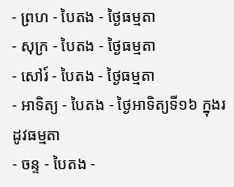- ព្រហ - បៃតង - ថ្ងៃធម្មតា
- សុក្រ - បៃតង - ថ្ងៃធម្មតា
- សៅរ៍ - បៃតង - ថ្ងៃធម្មតា
- អាទិត្យ - បៃតង - ថ្ងៃអាទិត្យទី១៦ ក្នុងរដូវធម្មតា
- ចន្ទ - បៃតង -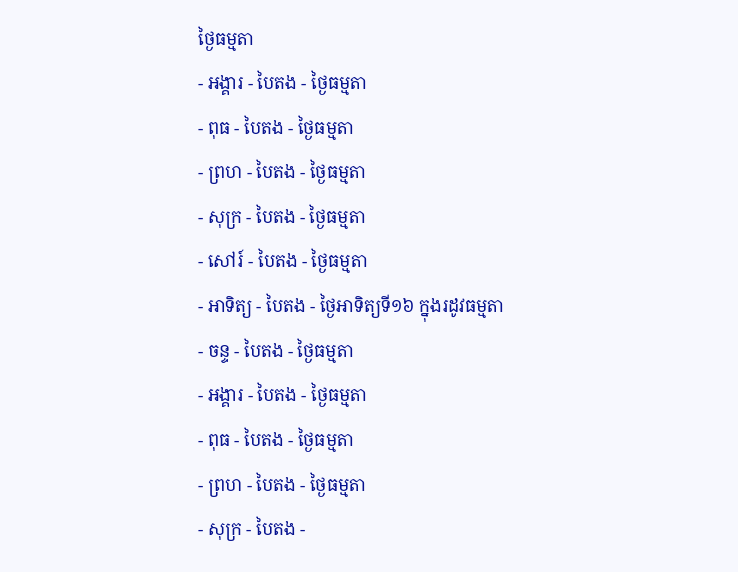ថ្ងៃធម្មតា
- អង្គារ - បៃតង - ថ្ងៃធម្មតា
- ពុធ - បៃតង - ថ្ងៃធម្មតា
- ព្រហ - បៃតង - ថ្ងៃធម្មតា
- សុក្រ - បៃតង - ថ្ងៃធម្មតា
- សៅរ៍ - បៃតង - ថ្ងៃធម្មតា
- អាទិត្យ - បៃតង - ថ្ងៃអាទិត្យទី១៦ ក្នុងរដូវធម្មតា
- ចន្ទ - បៃតង - ថ្ងៃធម្មតា
- អង្គារ - បៃតង - ថ្ងៃធម្មតា
- ពុធ - បៃតង - ថ្ងៃធម្មតា
- ព្រហ - បៃតង - ថ្ងៃធម្មតា
- សុក្រ - បៃតង -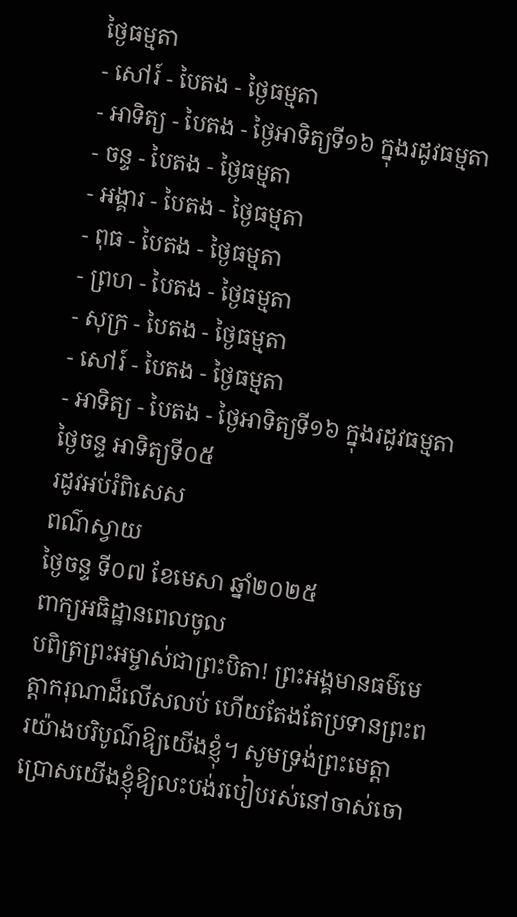ថ្ងៃធម្មតា
- សៅរ៍ - បៃតង - ថ្ងៃធម្មតា
- អាទិត្យ - បៃតង - ថ្ងៃអាទិត្យទី១៦ ក្នុងរដូវធម្មតា
- ចន្ទ - បៃតង - ថ្ងៃធម្មតា
- អង្គារ - បៃតង - ថ្ងៃធម្មតា
- ពុធ - បៃតង - ថ្ងៃធម្មតា
- ព្រហ - បៃតង - ថ្ងៃធម្មតា
- សុក្រ - បៃតង - ថ្ងៃធម្មតា
- សៅរ៍ - បៃតង - ថ្ងៃធម្មតា
- អាទិត្យ - បៃតង - ថ្ងៃអាទិត្យទី១៦ ក្នុងរដូវធម្មតា
ថ្ងៃចន្ទ អាទិត្យទី០៥
រដូវអប់រំពិសេស
ពណ៌ស្វាយ
ថ្ងៃចន្ទ ទី០៧ ខែមេសា ឆ្នាំ២០២៥
ពាក្យអធិដ្ឋានពេលចូល
បពិត្រព្រះអម្ចាស់ជាព្រះបិតា! ព្រះអង្គមានធម៌មេត្តាករុណាដ៏លើសលប់ ហើយតែងតែប្រទានព្រះពរយ៉ាងបរិបូណ៌ឱ្យយើងខ្ញុំ។ សូមទ្រង់ព្រះមេត្តាប្រោសយើងខ្ញុំឱ្យលះបង់របៀបរស់នៅចាស់ចោ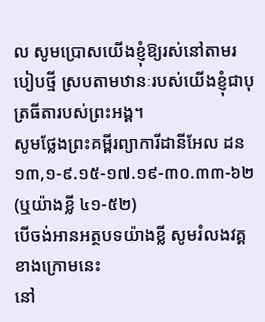ល សូមប្រោសយើងខ្ញុំឱ្យរស់នៅតាមរបៀបថ្មី ស្របតាមឋានៈរបស់យើងខ្ញុំជាបុត្រធីតារបស់ព្រះអង្គ។
សូមថ្លែងព្រះគម្ពីរព្យាការីដានីអែល ដន ១៣,១-៩.១៥-១៧.១៩-៣០.៣៣-៦២(ឬយ៉ាងខ្លី ៤១-៥២)
បើចង់អានអត្ថបទយ៉ាងខ្លី សូមរំលងវគ្គខាងក្រោមនេះ
នៅ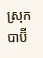ស្រុកបាប៊ី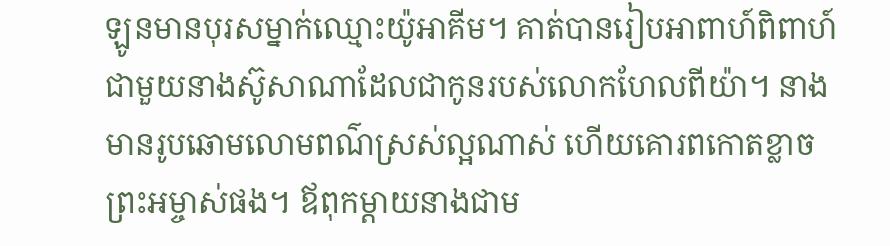ឡូនមានបុរសម្នាក់ឈ្មោះយ៉ូអាគីម។ គាត់បានរៀបអាពាហ៍ពិពាហ៍ជាមួយនាងស៊ូសាណាដែលជាកូនរបស់លោកហែលពីយ៉ា។ នាងមានរូបឆោមលោមពណ៌ស្រស់ល្អណាស់ ហើយគោរពកោតខ្លាចព្រះអម្ចាស់ផង។ ឪពុកម្តាយនាងជាម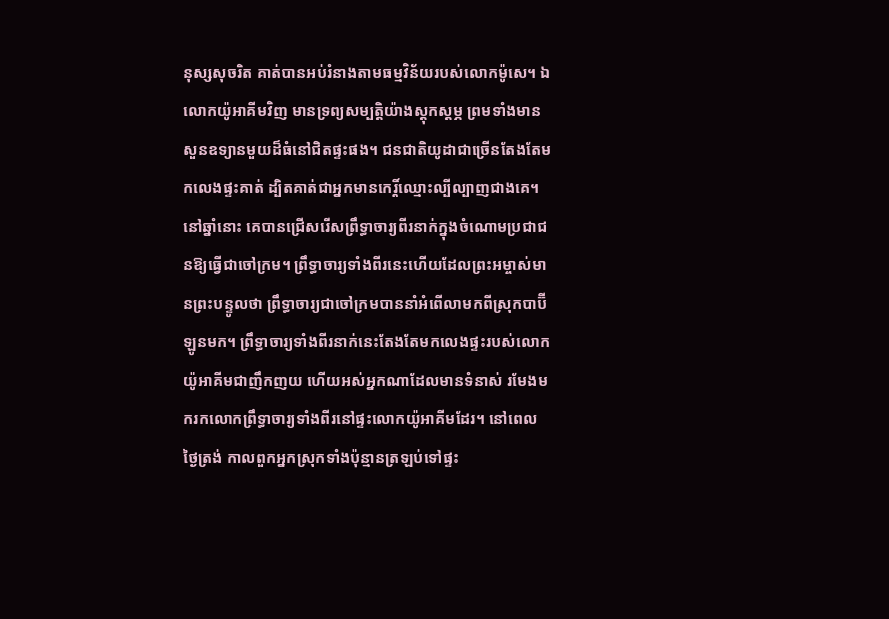នុស្សសុចរិត គាត់បានអប់រំនាងតាមធម្មវិន័យរបស់លោកម៉ូសេ។ ឯលោកយ៉ូអាគីមវិញ មានទ្រព្យសម្បត្តិយ៉ាងស្តុកស្តម្ភ ព្រមទាំងមានសួនឧទ្យានមួយដ៏ធំនៅជិតផ្ទះផង។ ជនជាតិយូដាជាច្រើនតែងតែមកលេងផ្ទះគាត់ ដ្បិតគាត់ជាអ្នកមានកេរ្តិ៍ឈ្មោះល្បីល្បាញជាងគេ។ នៅឆ្នាំនោះ គេបានជ្រើសរើសព្រឹទ្ធាចារ្យពីរនាក់ក្នុងចំណោមប្រជាជនឱ្យធ្វើជាចៅក្រម។ ព្រឹទ្ធាចារ្យទាំងពីរនេះហើយដែលព្រះអម្ចាស់មានព្រះបន្ទូលថា ព្រឹទ្ធាចារ្យជាចៅក្រមបាននាំអំពើលាមកពីស្រុកបាប៊ីឡូនមក។ ព្រឹទ្ធាចារ្យទាំងពីរនាក់នេះតែងតែមកលេងផ្ទះរបស់លោកយ៉ូអាគីមជាញឹកញយ ហើយអស់អ្នកណាដែលមានទំនាស់ រមែងមករកលោកព្រឹទ្ធាចារ្យទាំងពីរនៅផ្ទះលោកយ៉ូអាគីមដែរ។ នៅពេលថ្ងៃត្រង់ កាលពួកអ្នកស្រុកទាំងប៉ុន្មានត្រឡប់ទៅផ្ទះ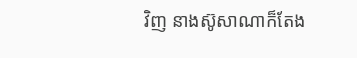វិញ នាងស៊ូសាណាក៏តែង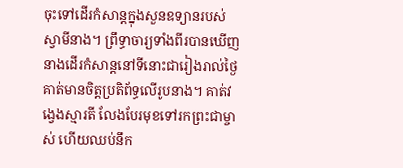ចុះទៅដើរកំសាន្តក្នុងសួនឧទ្យានរបស់ស្វាមីនាង។ ព្រឹទ្ធាចារ្យទាំងពីរបានឃើញនាងដើរកំសាន្តនៅទីនោះជារៀងរាល់ថ្ងៃ គាត់មានចិត្តប្រតិព័ទ្ធលើរូបនាង។ គាត់វង្វេងស្មារតី លែងបែរមុខទៅរកព្រះជាម្ចាស់ ហើយឈប់នឹក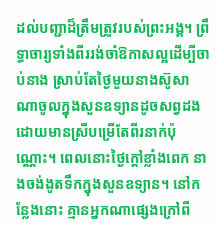ដល់បញ្ជាដ៏ត្រឹមត្រូវរបស់ព្រះអង្គ។ ព្រឹទ្ធាចារ្យទាំងពីររង់ចាំឱកាសល្អដើម្បីចាប់នាង ស្រាប់តែថ្ងៃមួយនាងស៊ូសាណាចូលក្នុងសួនឧទ្យានដូចសព្វដង ដោយមានស្រីបម្រើតែពីរនាក់ប៉ុណ្ណោះ។ ពេលនោះថ្ងៃក្តៅខ្លាំងពេក នាងចង់ងូតទឹកក្នុងសួនឧទ្យាន។ នៅកន្លែងនោះ គ្មានអ្នកណាផ្សេងក្រៅពី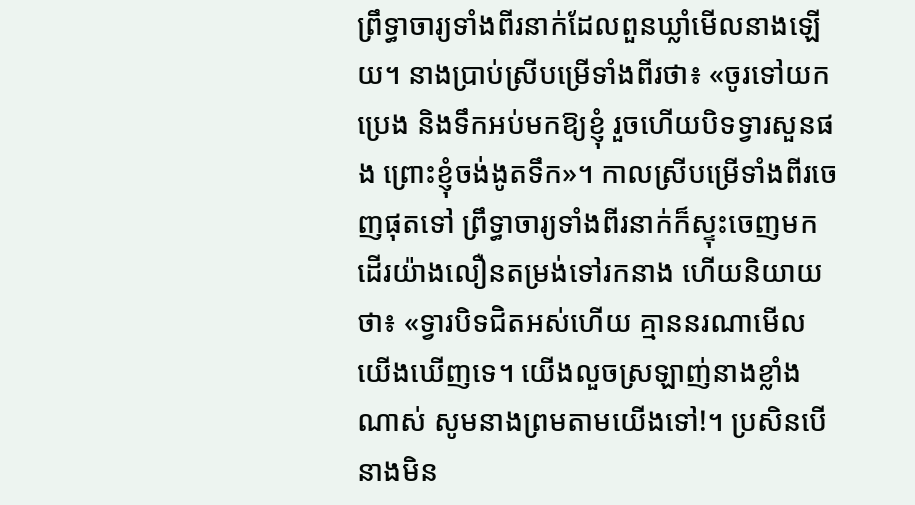ព្រឹទ្ធាចារ្យទាំងពីរនាក់ដែលពួនឃ្លាំមើលនាងឡើយ។ នាងប្រាប់ស្រីបម្រើទាំងពីរថា៖ «ចូរទៅយកប្រេង និងទឹកអប់មកឱ្យខ្ញុំ រួចហើយបិទទ្វារសួនផង ព្រោះខ្ញុំចង់ងូតទឹក»។ កាលស្រីបម្រើទាំងពីរចេញផុតទៅ ព្រឹទ្ធាចារ្យទាំងពីរនាក់ក៏ស្ទុះចេញមកដើរយ៉ាងលឿនតម្រង់ទៅរកនាង ហើយនិយាយថា៖ «ទ្វារបិទជិតអស់ហើយ គ្មាននរណាមើលយើងឃើញទេ។ យើងលួចស្រឡាញ់នាងខ្លាំងណាស់ សូមនាងព្រមតាមយើងទៅ!។ ប្រសិនបើនាងមិន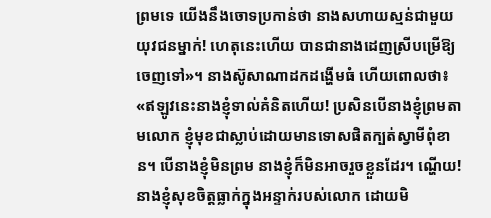ព្រមទេ យើងនឹងចោទប្រកាន់ថា នាងសហាយស្មន់ជាមួយយុវជនម្នាក់! ហេតុនេះហើយ បានជានាងដេញស្រីបម្រើឱ្យចេញទៅ»។ នាងស៊ូសាណាដកដង្ហើមធំ ហើយពោលថា៖ «ឥឡូវនេះនាងខ្ញុំទាល់គំនិតហើយ! ប្រសិនបើនាងខ្ញុំព្រមតាមលោក ខ្ញុំមុខជាស្លាប់ដោយមានទោសផិតក្បត់ស្វាមីពុំខាន។ បើនាងខ្ញុំមិនព្រម នាងខ្ញុំក៏មិនអាចរួចខ្លួនដែរ។ ណ្ហើយ! នាងខ្ញុំសុខចិត្តធ្លាក់ក្នុងអន្ទាក់របស់លោក ដោយមិ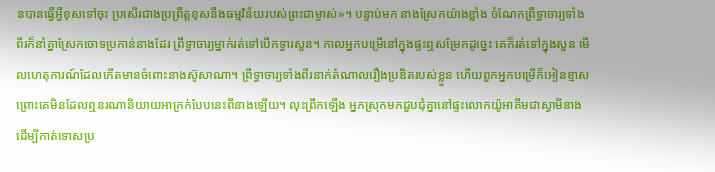នបានធ្វើអ្វីខុសទៅចុះ ប្រសើរជាងប្រព្រឹត្តខុសនឹងធម្មវិន័យរបស់ព្រះជាម្ចាស់»។ បន្ទាប់មក នាងស្រែកយ៉ាងខ្លាំង ចំណែកព្រឹទ្ធាចារ្យទាំងពីរក៏នាំគ្នាស្រែកចោទប្រកាន់នាងដែរ ព្រឹទ្ធាចារ្យម្នាក់រត់ទៅបើកទ្វារសួន។ កាលអ្នកបម្រើនៅក្នុងផ្ទះឮសម្រែកដូច្នេះ គេក៏រត់ទៅក្នុងសួន មើលហេតុការណ៍ដែលកើតមានចំពោះនាងស៊ូសាណា។ ព្រឹទ្ធាចារ្យទាំងពីរនាក់តំណាលរឿងប្រឌិតរបស់ខ្លួន ហើយពួកអ្នកបម្រើក៏អៀនខ្មាស ព្រោះគេមិនដែលឮនរណានិយាយអាក្រក់បែបនេះពីនាងឡើយ។ លុះព្រឹកឡើង អ្នកស្រុកមកជួបជុំគ្នានៅផ្ទះលោកយ៉ូអាគីមជាស្វាមីនាង ដើម្បីកាត់ទោសប្រ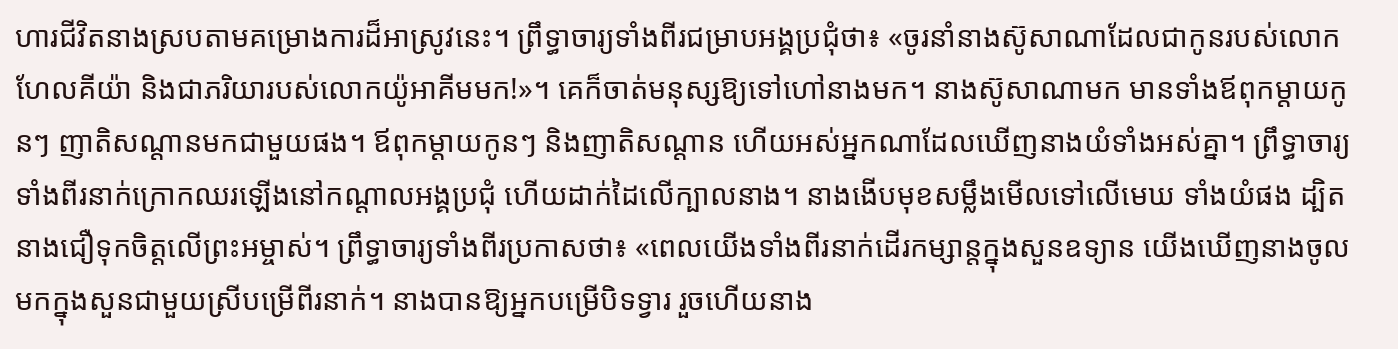ហារជីវិតនាងស្របតាមគម្រោងការដ៏អាស្រូវនេះ។ ព្រឹទ្ធាចារ្យទាំងពីរជម្រាបអង្គប្រជុំថា៖ «ចូរនាំនាងស៊ូសាណាដែលជាកូនរបស់លោកហែលគីយ៉ា និងជាភរិយារបស់លោកយ៉ូអាគីមមក!»។ គេក៏ចាត់មនុស្សឱ្យទៅហៅនាងមក។ នាងស៊ូសាណាមក មានទាំងឪពុកម្តាយកូនៗ ញាតិសណ្តានមកជាមួយផង។ ឪពុកម្តាយកូនៗ និងញាតិសណ្តាន ហើយអស់អ្នកណាដែលឃើញនាងយំទាំងអស់គ្នា។ ព្រឹទ្ធាចារ្យទាំងពីរនាក់ក្រោកឈរឡើងនៅកណ្តាលអង្គប្រជុំ ហើយដាក់ដៃលើក្បាលនាង។ នាងងើបមុខសម្លឹងមើលទៅលើមេឃ ទាំងយំផង ដ្បិតនាងជឿទុកចិត្តលើព្រះអម្ចាស់។ ព្រឹទ្ធាចារ្យទាំងពីរប្រកាសថា៖ «ពេលយើងទាំងពីរនាក់ដើរកម្សាន្តក្នុងសួនឧទ្យាន យើងឃើញនាងចូលមកក្នុងសួនជាមួយស្រីបម្រើពីរនាក់។ នាងបានឱ្យអ្នកបម្រើបិទទ្វារ រួចហើយនាង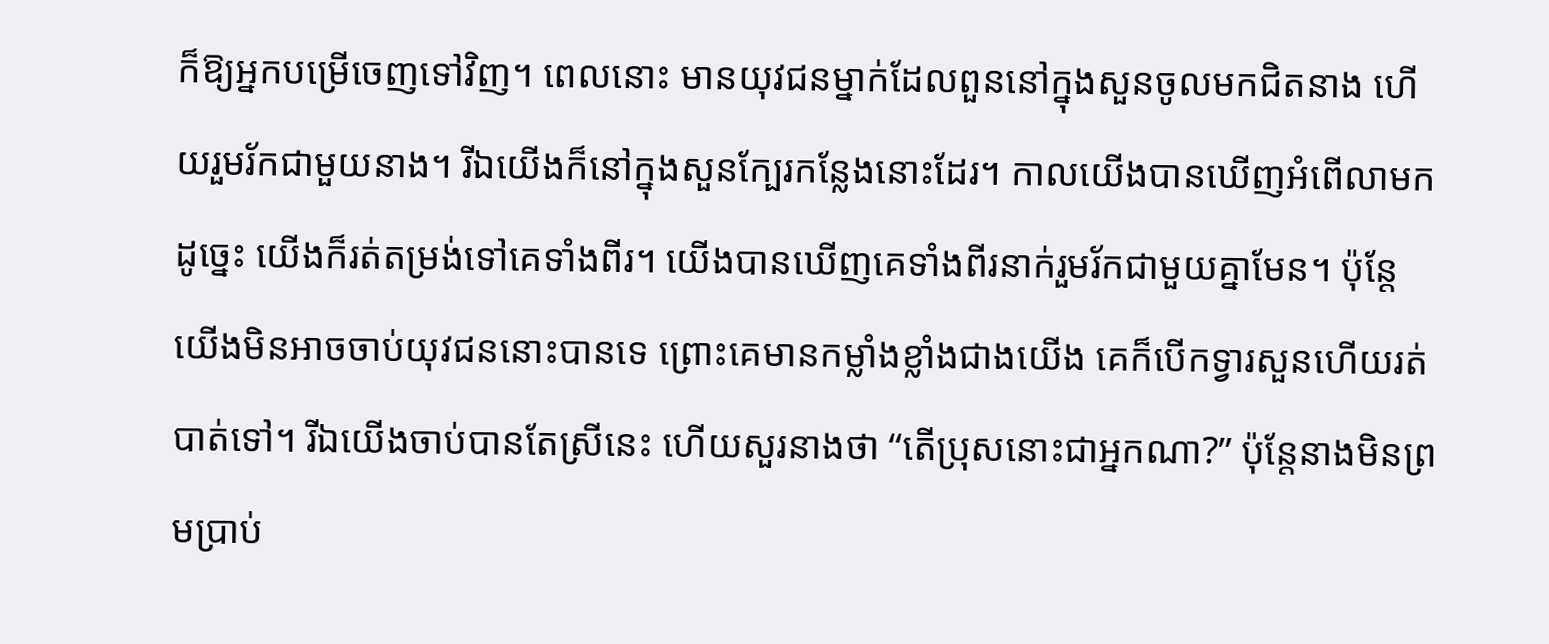ក៏ឱ្យអ្នកបម្រើចេញទៅវិញ។ ពេលនោះ មានយុវជនម្នាក់ដែលពួននៅក្នុងសួនចូលមកជិតនាង ហើយរួមរ័កជាមួយនាង។ រីឯយើងក៏នៅក្នុងសួនក្បែរកន្លែងនោះដែរ។ កាលយើងបានឃើញអំពើលាមកដូច្នេះ យើងក៏រត់តម្រង់ទៅគេទាំងពីរ។ យើងបានឃើញគេទាំងពីរនាក់រួមរ័កជាមួយគ្នាមែន។ ប៉ុន្តែ យើងមិនអាចចាប់យុវជននោះបានទេ ព្រោះគេមានកម្លាំងខ្លាំងជាងយើង គេក៏បើកទ្វារសួនហើយរត់បាត់ទៅ។ រីឯយើងចាប់បានតែស្រីនេះ ហើយសួរនាងថា “តើប្រុសនោះជាអ្នកណា?” ប៉ុន្តែនាងមិនព្រមប្រាប់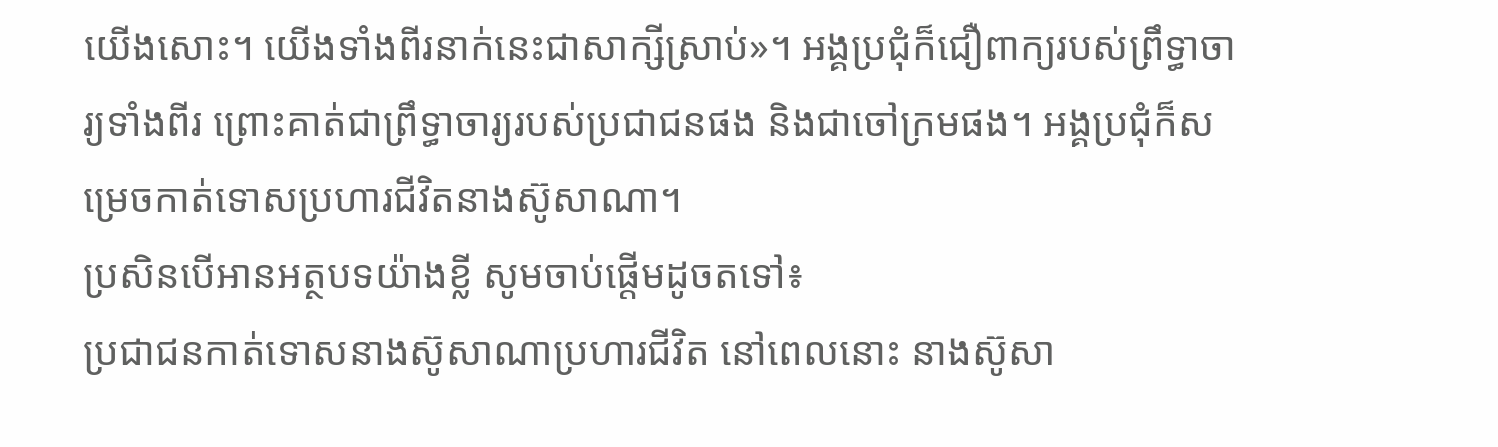យើងសោះ។ យើងទាំងពីរនាក់នេះជាសាក្សីស្រាប់»។ អង្គប្រជុំក៏ជឿពាក្យរបស់ព្រឹទ្ធាចារ្យទាំងពីរ ព្រោះគាត់ជាព្រឹទ្ធាចារ្យរបស់ប្រជាជនផង និងជាចៅក្រមផង។ អង្គប្រជុំក៏សម្រេចកាត់ទោសប្រហារជីវិតនាងស៊ូសាណា។
ប្រសិនបើអានអត្ថបទយ៉ាងខ្លី សូមចាប់ផ្តើមដូចតទៅ៖
ប្រជាជនកាត់ទោសនាងស៊ូសាណាប្រហារជីវិត នៅពេលនោះ នាងស៊ូសា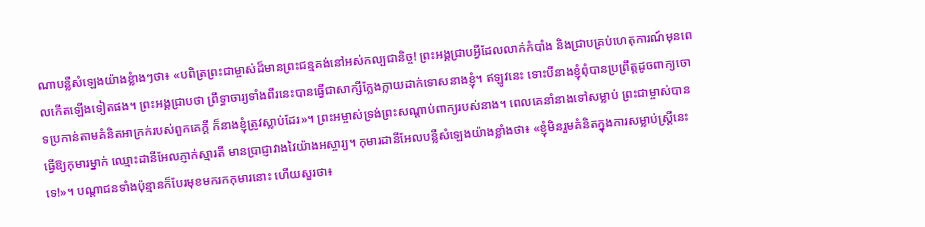ណាបន្លឺសំឡេងយ៉ាងខ្លំាងៗថា៖ «បពិត្រព្រះជាម្ចាស់ដ៏មានព្រះជន្មគង់នៅអស់កល្បជានិច្ច! ព្រះអង្គជ្រាបអ្វីដែលលាក់កំបាំង និងជ្រាបគ្រប់ហេតុការណ៍មុនពេលកើតឡើងទៀតផង។ ព្រះអង្គជ្រាបថា ព្រឹទ្ធាចារ្យទាំងពីរនេះបានធ្វើជាសាក្សីក្លែងក្លាយដាក់ទោសនាងខ្ញុំ។ ឥឡូវនេះ ទោះបីនាងខ្ញុំពុំបានប្រព្រឹត្តដូចពាក្យចោទប្រកាន់តាមគំនិតអាក្រក់របស់ពួកគេក្តី ក៏នាងខ្ញុំត្រូវស្លាប់ដែរ»។ ព្រះអម្ចាស់ទ្រង់ព្រះសណ្តាប់ពាក្យរបស់នាង។ ពេលគេនាំនាងទៅសម្លាប់ ព្រះជាម្ចាស់បានធ្វើឱ្យកុមារម្នាក់ ឈ្មោះដានីអែលភ្ញាក់ស្មារតី មានប្រាជ្ញាវាងវៃយ៉ាងអស្ចារ្យ។ កុមារដានីអែលបន្លឺសំឡេងយ៉ាងខ្លាំងថា៖ «ខ្ញុំមិនរួមគំនិតក្នុងការសម្លាប់ស្ត្រីនេះទេ!»។ បណ្តាជនទាំងប៉ុន្មានក៏បែរមុខមករកកុមារនោះ ហើយសួរថា៖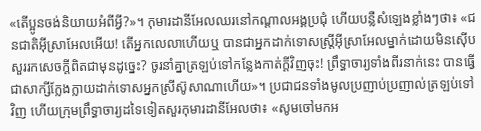«តើប្អូនចង់និយាយអំពីអ្វី?»។ កុមារដានីអែលឈរនៅកណ្តាលអង្គប្រជុំ ហើយបន្លឺសំឡេងខ្លាំងៗថា៖ «ជនជាតិអ៊ីស្រាអែលអើយ! តើអ្នកលេលាហើយឬ បានជាអ្នកដាក់ទោសស្ត្រីអ៊ីស្រាអែលម្នាក់ដោយមិនស៊ើបសួររកសេចក្តីពិតជាមុនដូច្នេះ? ចូរនាំគ្នាត្រឡប់ទៅកន្លែងកាត់ក្តីវិញចុះ! ព្រឹទ្ធាចារ្យទាំងពីរនាក់នេះ បានធ្វើជាសាក្សីក្លែងក្លាយដាក់ទោសអ្នកស្រីស៊ូសាណាហើយ»។ ប្រជាជនទាំងមូលប្រញាប់ប្រញាល់ត្រឡប់ទៅវិញ ហើយក្រុមព្រឹទ្ធាចារ្យដទៃទៀតសួរកុមារដានីអែលថា៖ «សូមចៅមកអ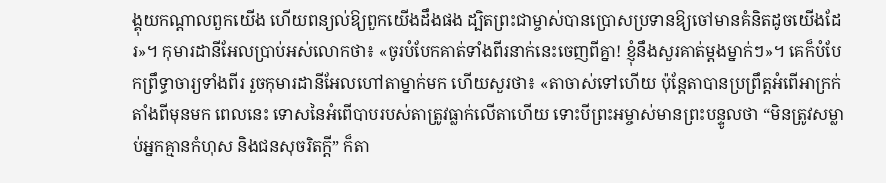ង្គុយកណ្តាលពួកយើង ហើយពន្យល់ឱ្យពួកយើងដឹងផង ដ្បិតព្រះជាម្ចាស់បានប្រោសប្រទានឱ្យចៅមានគំនិតដូចយើងដែរ»។ កុមារដានីអែលប្រាប់អស់លោកថា៖ «ចូរបំបែកគាត់ទាំងពីរនាក់នេះចេញពីគ្នា! ខ្ញុំនឹងសួរគាត់ម្តងម្នាក់ៗ»។ គេក៏បំបែកព្រឹទ្ធាចារ្យទាំងពីរ រួចកុមារដានីអែលហៅតាម្នាក់មក ហើយសួរថា៖ «តាចាស់ទៅហើយ ប៉ុន្តែតាបានប្រព្រឹត្តអំពើអាក្រក់តាំងពីមុនមក ពេលនេះ ទោសនៃអំពើបាបរបស់តាត្រូវធ្លាក់លើតាហើយ ទោះបីព្រះអម្ចាស់មានព្រះបន្ទូលថា “មិនត្រូវសម្លាប់អ្នកគ្មានកំហុស និងជនសុចរិតក្តី” ក៏តា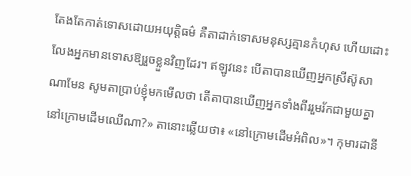តែងតែកាត់ទោសដោយអយុត្តិធម៌ គឺតាដាក់ទោសមនុស្សគ្មានកំហុស ហើយដោះលែងអ្នកមានទោសឱ្យរួចខ្លួនវិញដែរ។ ឥឡូវនេះ បើតាបានឃើញអ្នកស្រីស៊ូសាណាមែន សូមតាប្រាប់ខ្ញុំមកមើលថា តើតាបានឃើញអ្នកទាំងពីររួមរ័កជាមួយគ្នានៅក្រោមដើមឈើណា?» តានោះឆ្លើយថា៖ «នៅក្រោមដើមអំពិល»។ កុមារដានី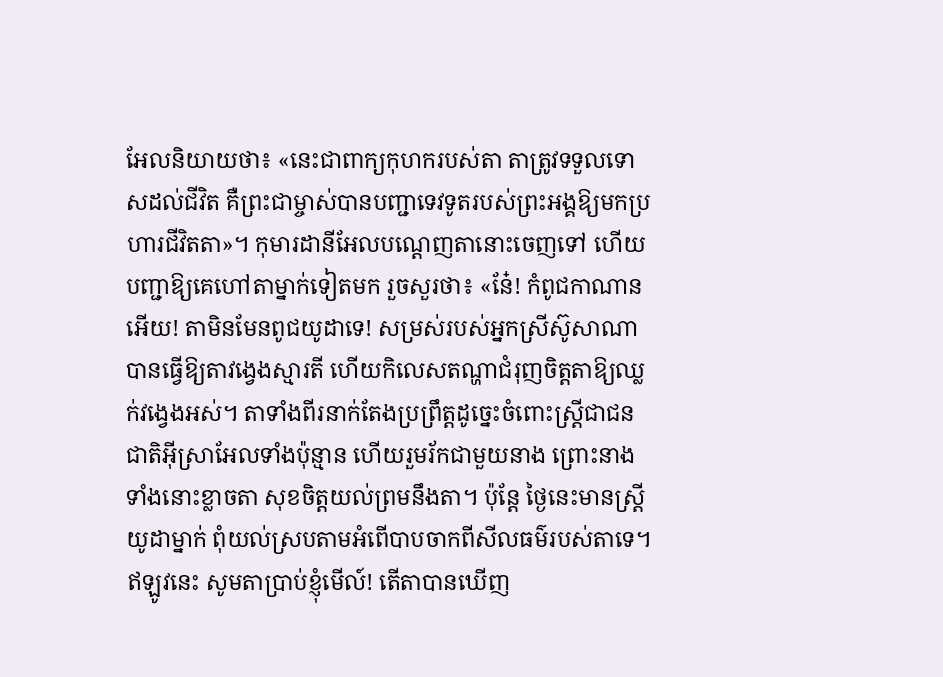អែលនិយាយថា៖ «នេះជាពាក្យកុហករបស់តា តាត្រូវទទួលទោសដល់ជីវិត គឺព្រះជាម្ចាស់បានបញ្ជាទេវទូតរបស់ព្រះអង្គឱ្យមកប្រហារជីវិតតា»។ កុមារដានីអែលបណ្តេញតានោះចេញទៅ ហើយបញ្ជាឱ្យគេហៅតាម្នាក់ទៀតមក រួចសួរថា៖ «នែ៎! កំពូជកាណានអើយ! តាមិនមែនពូជយូដាទេ! សម្រស់របស់អ្នកស្រីស៊ូសាណា បានធ្វើឱ្យតាវង្វេងស្មារតី ហើយកិលេសតណ្ហាជំរុញចិត្តតាឱ្យឈ្លក់វង្វេងអស់។ តាទាំងពីរនាក់តែងប្រព្រឹត្តដូច្នេះចំពោះស្ត្រីជាជនជាតិអ៊ីស្រាអែលទាំងប៉ុន្មាន ហើយរួមរ័កជាមួយនាង ព្រោះនាងទាំងនោះខ្លាចតា សុខចិត្តយល់ព្រមនឹងតា។ ប៉ុន្តែ ថ្ងៃនេះមានស្ត្រីយូដាម្នាក់ ពុំយល់ស្របតាមអំពើបាបចាកពីសីលធម៌របស់តាទេ។ ឥឡូវនេះ សូមតាប្រាប់ខ្ញុំមើល៍! តើតាបានឃើញ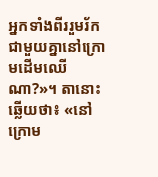អ្នកទាំងពីររួមរ័កជាមួយគ្នានៅក្រោមដើមឈើណា?»។ តានោះឆ្លើយថា៖ «នៅក្រោម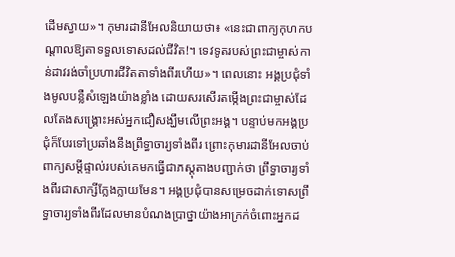ដើមស្វាយ»។ កុមារដានីអែលនិយាយថា៖ «នេះជាពាក្យកុហកបណ្តាលឱ្យតាទទួលទោសដល់ជីវិត!។ ទេវទូតរបស់ព្រះជាម្ចាស់កាន់ដាវរង់ចាំប្រហារជីវិតតាទាំងពីរហើយ»។ ពេលនោះ អង្គប្រជុំទាំងមូលបន្លឺសំឡេងយ៉ាងខ្លាំង ដោយសរសើរតម្កើងព្រះជាម្ចាស់ដែលតែងសង្គ្រោះអស់អ្នកជឿសង្ឃឹមលើព្រះអង្គ។ បន្ទាប់មកអង្គប្រជុំក៏បែរទៅប្រឆាំងនឹងព្រឹទ្ធាចារ្យទាំងពីរ ព្រោះកុមារដានីអែលចាប់ពាក្យសម្តីផ្ទាល់របស់គេមកធ្វើជាភស្តុតាងបញ្ជាក់ថា ព្រឹទ្ធាចារ្យទាំងពីរជាសាក្សីក្លែងក្លាយមែន។ អង្គប្រជុំបានសម្រេចដាក់ទោសព្រឹទ្ធាចារ្យទាំងពីរដែលមានបំណងប្រាថ្នាយ៉ាងអាក្រក់ចំពោះអ្នកដ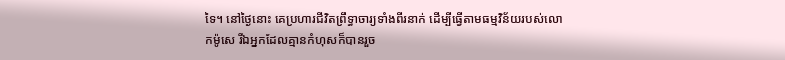ទៃ។ នៅថ្ងៃនោះ គេប្រហារជីវិតព្រឹទ្ធាចារ្យទាំងពីរនាក់ ដើម្បីធ្វើតាមធម្មវិន័យរបស់លោកម៉ូសេ រីឯអ្នកដែលគ្មានកំហុសក៏បានរួច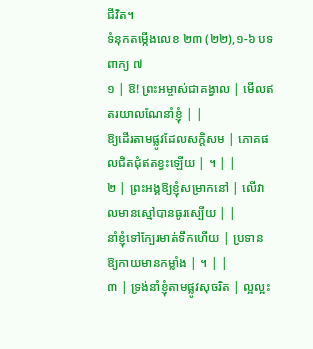ជីវិត។
ទំនុកតម្កើងលេខ ២៣ (២២),១-៦ បទពាក្យ ៧
១ | ឱ! ព្រះអម្ចាស់ជាគង្វាល | មើលឥតរយាលណែនាំខ្ញុំ | |
ឱ្យដើរតាមផ្លូវដែលសក្តិសម | ភោគផលជិតជុំឥតខ្វះឡើយ | ។ | |
២ | ព្រះអង្គឱ្យខ្ញុំសម្រាកនៅ | លើវាលមានស្មៅបានធូរស្បើយ | |
នាំខ្ញុំទៅក្បែរមាត់ទឹកហើយ | ប្រទានឱ្យកាយមានកម្លាំង | ។ | |
៣ | ទ្រង់នាំខ្ញុំតាមផ្លូវសុចរិត | ល្អល្អះ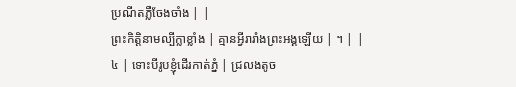ប្រណីតភ្លឺចែងចាំង | |
ព្រះកិត្តិនាមល្បីក្លាខ្លាំង | គ្មានអ្វីរារាំងព្រះអង្គឡើយ | ។ | |
៤ | ទោះបីរូបខ្ញុំដើរកាត់ភ្នំ | ជ្រលងតូច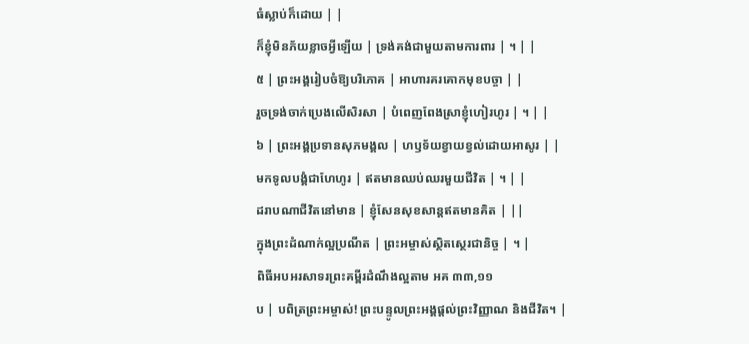ធំស្លាប់ក៏ដោយ | |
ក៏ខ្ញុំមិនភ័យខ្លាចអ្វីឡើយ | ទ្រង់គង់ជាមួយតាមការពារ | ។ | |
៥ | ព្រះអង្គរៀបចំឱ្យបរិភោគ | អាហារគរគោកមុខបច្ចា | |
រួចទ្រង់ចាក់ប្រេងលើសិរសា | បំពេញពែងស្រាខ្ញុំហៀរហូរ | ។ | |
៦ | ព្រះអង្គប្រទានសុភមង្គល | ហឫទ័យខ្វាយខ្វល់ដោយអាសូរ | |
មកទូលបង្គំជាហែហូរ | ឥតមានឈប់ឈរមួយជីវិត | ។ | |
ដរាបណាជីវិតនៅមាន | ខ្ញុំសែនសុខសាន្តឥតមានគិត | ||
ក្នុងព្រះដំណាក់ល្អប្រណីត | ព្រះអម្ចាស់ស្ថិតស្ថេរជានិច្ច | ។ |
ពិធីអបអរសាទរព្រះគម្ពីរដំណឹងល្អតាម អគ ៣៣,១១
ប | បពិត្រព្រះអម្ចាស់! ព្រះបន្ទូលព្រះអង្គផ្តល់ព្រះវិញ្ញាណ និងជីវិត។ |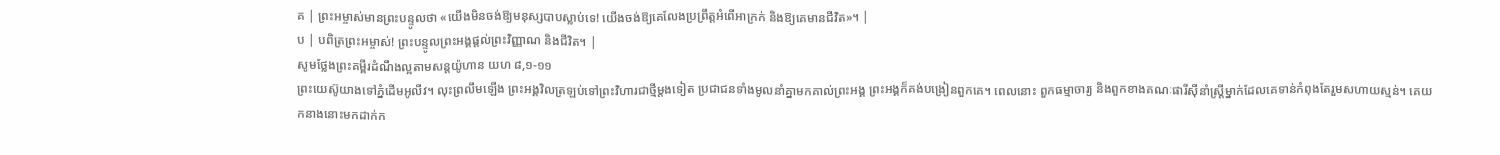គ | ព្រះអម្ចាស់មានព្រះបន្ទូលថា «យើងមិនចង់ឱ្យមនុស្សបាបស្លាប់ទេ! យើងចង់ឱ្យគេលែងប្រព្រឹត្តអំពើអាក្រក់ និងឱ្យគេមានជីវិត»។ |
ប | បពិត្រព្រះអម្ចាស់! ព្រះបន្ទូលព្រះអង្គផ្តល់ព្រះវិញ្ញាណ និងជីវិត។ |
សូមថ្លែងព្រះគម្ពីរដំណឹងល្អតាមសន្តយ៉ូហាន យហ ៨,១-១១
ព្រះយេស៊ូយាងទៅភ្នំដើមអូលីវ។ លុះព្រលឹមឡើង ព្រះអង្គវិលត្រឡប់ទៅព្រះវិហារជាថ្មីម្តងទៀត ប្រជាជនទាំងមូលនាំគ្នាមកគាល់ព្រះអង្គ ព្រះអង្គក៏គង់បង្រៀនពួកគេ។ ពេលនោះ ពួកធម្មាចារ្យ និងពួកខាងគណៈផារីស៊ីនាំស្ត្រីម្នាក់ដែលគេទាន់កំពុងតែរួមសហាយស្មន់។ គេយកនាងនោះមកដាក់ក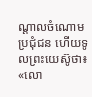ណ្តាលចំណោមប្រជុំជន ហើយទូលព្រះយេស៊ូថា៖ «លោ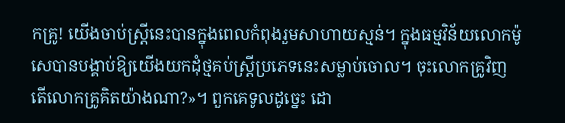កគ្រូ! យើងចាប់ស្ត្រីនេះបានក្នុងពេលកំពុងរួមសាហាយស្មន់។ ក្នុងធម្មវិន័យលោកម៉ូសេបានបង្គាប់ឱ្យយើងយកដុំថ្មគប់ស្ត្រីប្រភេទនេះសម្លាប់ចោល។ ចុះលោកគ្រូវិញ តើលោកគ្រូគិតយ៉ាងណា?»។ ពួកគេទូលដូច្នេះ ដោ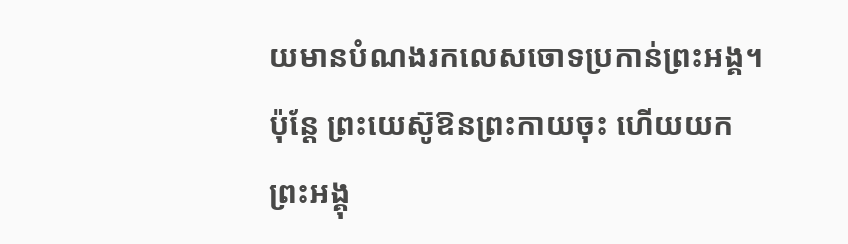យមានបំណងរកលេសចោទប្រកាន់ព្រះអង្គ។ ប៉ុន្តែ ព្រះយេស៊ូឱនព្រះកាយចុះ ហើយយកព្រះអង្គុ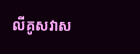លីគូសវាស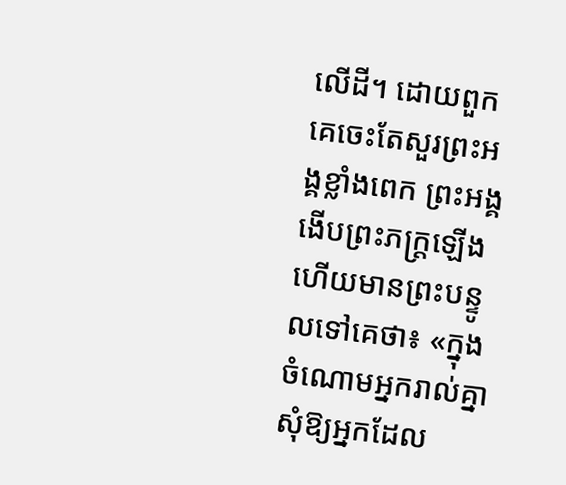លើដី។ ដោយពួកគេចេះតែសួរព្រះអង្គខ្លាំងពេក ព្រះអង្គងើបព្រះភក្ត្រឡើង ហើយមានព្រះបន្ទូលទៅគេថា៖ «ក្នុងចំណោមអ្នករាល់គ្នា សុំឱ្យអ្នកដែល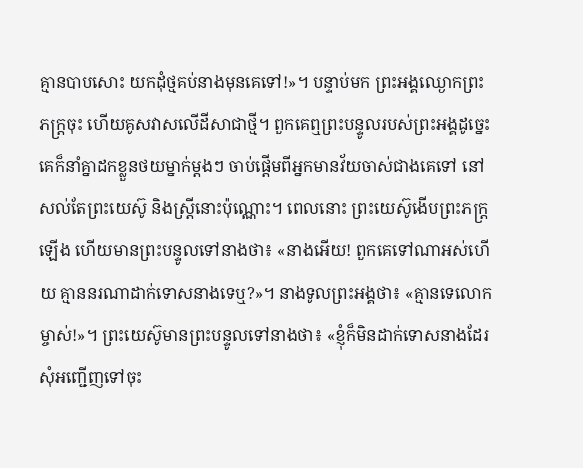គ្មានបាបសោះ យកដុំថ្មគប់នាងមុនគេទៅ!»។ បន្ទាប់មក ព្រះអង្គឈ្ងោកព្រះភក្ត្រចុះ ហើយគូសវាសលើដីសាជាថ្មី។ ពួកគេឮព្រះបន្ទូលរបស់ព្រះអង្គដូច្នេះ គេក៏នាំគ្នាដកខ្លួនថយម្នាក់ម្តងៗ ចាប់ផ្តើមពីអ្នកមានវ័យចាស់ជាងគេទៅ នៅសល់តែព្រះយេស៊ូ និងស្ត្រីនោះប៉ុណ្ណោះ។ ពេលនោះ ព្រះយេស៊ូងើបព្រះភក្ត្រឡើង ហើយមានព្រះបន្ទូលទៅនាងថា៖ «នាងអើយ! ពួកគេទៅណាអស់ហើយ គ្មាននរណាដាក់ទោសនាងទេឬ?»។ នាងទូលព្រះអង្គថា៖ «គ្មានទេលោកម្ចាស់!»។ ព្រះយេស៊ូមានព្រះបន្ទូលទៅនាងថា៖ «ខ្ញុំក៏មិនដាក់ទោសនាងដែរ សុំអញ្ជើញទៅចុះ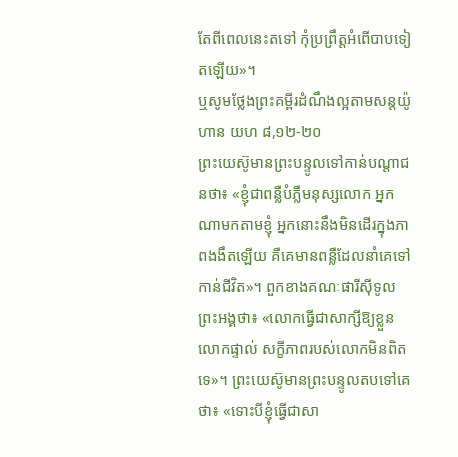តែពីពេលនេះតទៅ កុំប្រព្រឹត្តអំពើបាបទៀតឡើយ»។
ឬសូមថ្លែងព្រះគម្ពីរដំណឹងល្អតាមសន្តយ៉ូហាន យហ ៨,១២-២០
ព្រះយេស៊ូមានព្រះបន្ទូលទៅកាន់បណ្តាជនថា៖ «ខ្ញុំជាពន្លឺបំភ្លឺមនុស្សលោក អ្នកណាមកតាមខ្ញុំ អ្នកនោះនឹងមិនដើរក្នុងភាពងងឹតឡើយ គឺគេមានពន្លឺដែលនាំគេទៅកាន់ជីវិត»។ ពួកខាងគណៈផារីស៊ីទូលព្រះអង្គថា៖ «លោកធ្វើជាសាក្សីឱ្យខ្លួនលោកផ្ទាល់ សក្ខីភាពរបស់លោកមិនពិតទេ»។ ព្រះយេស៊ូមានព្រះបន្ទូលតបទៅគេថា៖ «ទោះបីខ្ញុំធ្វើជាសា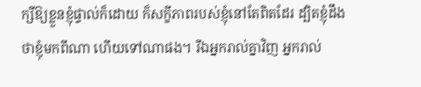ក្សីឱ្យខ្លួនខ្ញុំផ្ទាល់ក៏ដោយ ក៏សក្ខីភាពរបស់ខ្ញុំនៅតែពិតដែរ ដ្បិតខ្ញុំដឹងថាខ្ញុំមកពីណា ហើយទៅណាផង។ រីឯអ្នករាល់គ្នាវិញ អ្នករាល់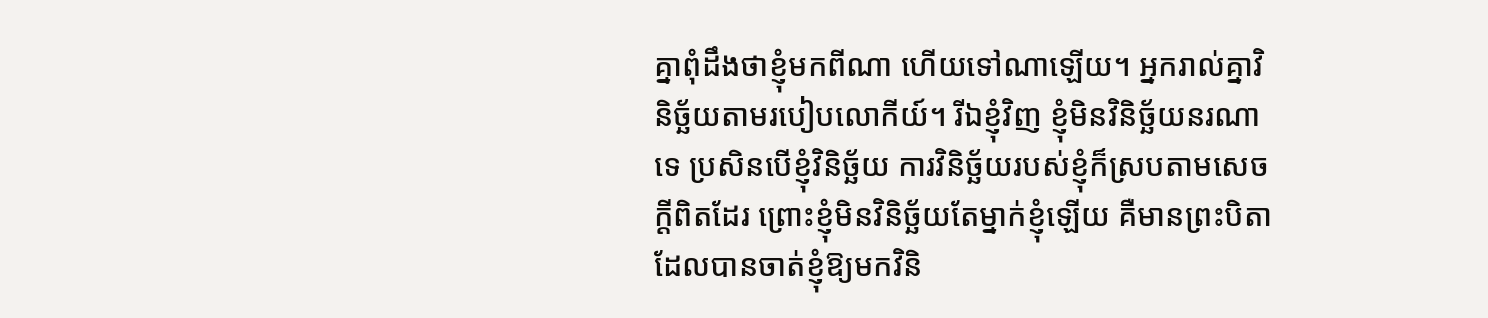គ្នាពុំដឹងថាខ្ញុំមកពីណា ហើយទៅណាឡើយ។ អ្នករាល់គ្នាវិនិច្ឆ័យតាមរបៀបលោកីយ៍។ រីឯខ្ញុំវិញ ខ្ញុំមិនវិនិច្ឆ័យនរណាទេ ប្រសិនបើខ្ញុំវិនិច្ឆ័យ ការវិនិច្ឆ័យរបស់ខ្ញុំក៏ស្របតាមសេចក្តីពិតដែរ ព្រោះខ្ញុំមិនវិនិច្ឆ័យតែម្នាក់ខ្ញុំឡើយ គឺមានព្រះបិតាដែលបានចាត់ខ្ញុំឱ្យមកវិនិ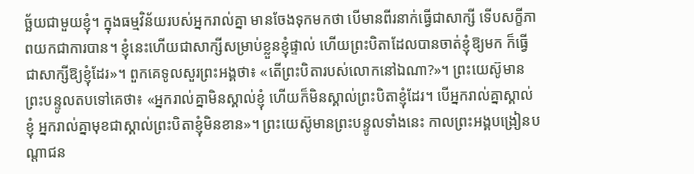ច្ឆ័យជាមួយខ្ញុំ។ ក្នុងធម្មវិន័យរបស់អ្នករាល់គ្នា មានចែងទុកមកថា បើមានពីរនាក់ធ្វើជាសាក្សី ទើបសក្ខីភាពយកជាការបាន។ ខ្ញុំនេះហើយជាសាក្សីសម្រាប់ខ្លួនខ្ញុំផ្ទាល់ ហើយព្រះបិតាដែលបានចាត់ខ្ញុំឱ្យមក ក៏ធ្វើជាសាក្សីឱ្យខ្ញុំដែរ»។ ពួកគេទូលសួរព្រះអង្គថា៖ «តើព្រះបិតារបស់លោកនៅឯណា?»។ ព្រះយេស៊ូមានព្រះបន្ទូលតបទៅគេថា៖ «អ្នករាល់គ្នាមិនស្គាល់ខ្ញុំ ហើយក៏មិនស្គាល់ព្រះបិតាខ្ញុំដែរ។ បើអ្នករាល់គ្នាស្គាល់ខ្ញុំ អ្នករាល់គ្នាមុខជាស្គាល់ព្រះបិតាខ្ញុំមិនខាន»។ ព្រះយេស៊ូមានព្រះបន្ទូលទាំងនេះ កាលព្រះអង្គបង្រៀនបណ្តាជន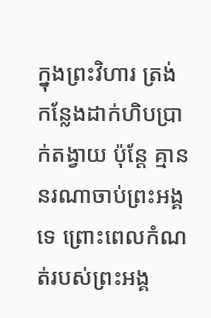ក្នុងព្រះវិហារ ត្រង់កន្លែងដាក់ហិបប្រាក់តង្វាយ ប៉ុន្តែ គ្មាននរណាចាប់ព្រះអង្គទេ ព្រោះពេលកំណត់របស់ព្រះអង្គ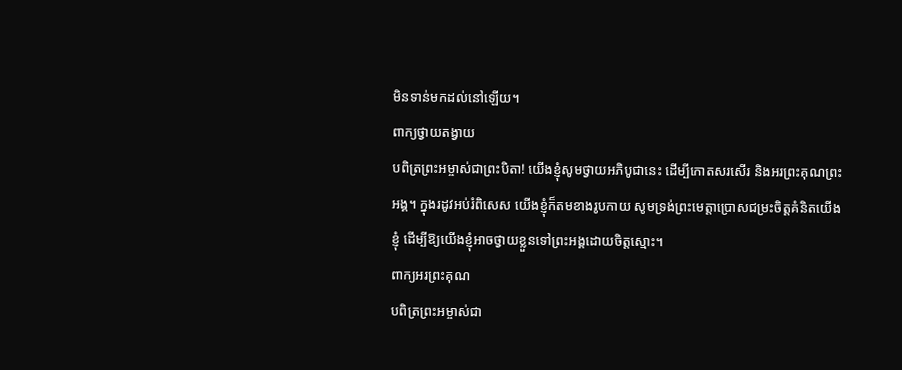មិនទាន់មកដល់នៅឡើយ។
ពាក្យថ្វាយតង្វាយ
បពិត្រព្រះអម្ចាស់ជាព្រះបិតា! យើងខ្ញុំសូមថ្វាយអភិបូជានេះ ដើម្បីកោតសរសើរ និងអរព្រះគុណព្រះអង្គ។ ក្នុងរដូវអប់រំពិសេស យើងខ្ញុំក៏តមខាងរូបកាយ សូមទ្រង់ព្រះមេត្តាប្រោសជម្រះចិត្តគំនិតយើងខ្ញុំ ដើម្បីឱ្យយើងខ្ញុំអាចថ្វាយខ្លួនទៅព្រះអង្គដោយចិត្តស្មោះ។
ពាក្យអរព្រះគុណ
បពិត្រព្រះអម្ចាស់ជា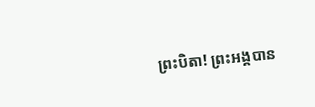ព្រះបិតា! ព្រះអង្គបាន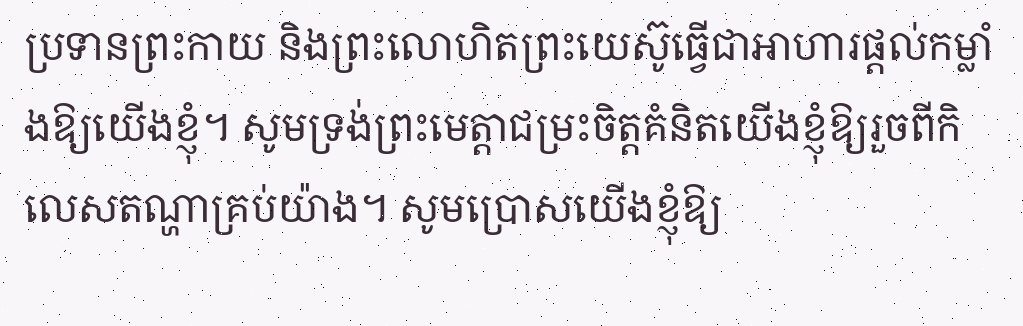ប្រទានព្រះកាយ និងព្រះលោហិតព្រះយេស៊ូធ្វើជាអាហារផ្តល់កម្លាំងឱ្យយើងខ្ញុំ។ សូមទ្រង់ព្រះមេត្តាជម្រះចិត្តគំនិតយើងខ្ញុំឱ្យរួចពីកិលេសតណ្ហាគ្រប់យ៉ាង។ សូមប្រោសយើងខ្ញុំឱ្យ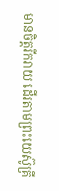មានចិត្តរីករាយ ដើរតាមព្រះយេស៊ូគ្រី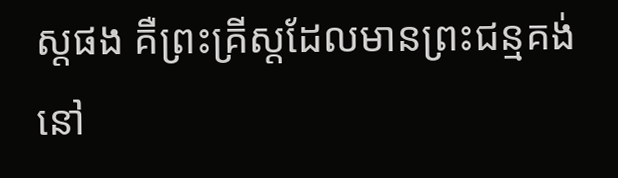ស្តផង គឺព្រះគ្រីស្តដែលមានព្រះជន្មគង់នៅ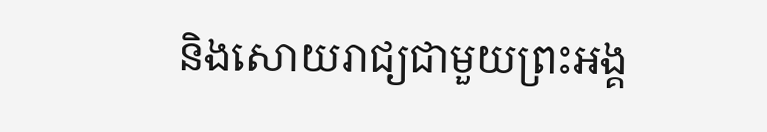និងសោយរាជ្យជាមួយព្រះអង្គ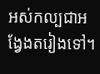អស់កល្បជាអង្វែងតរៀងទៅ។